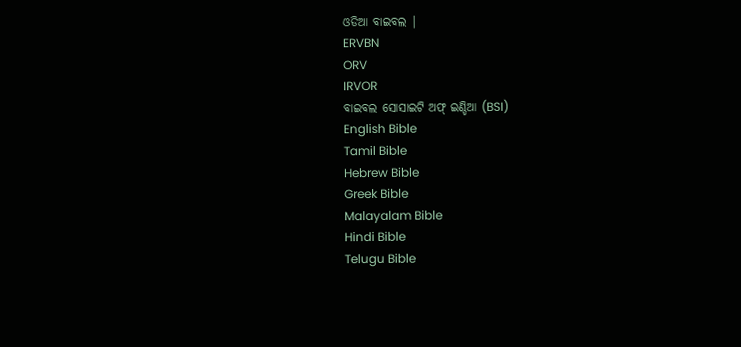ଓଡିଆ ବାଇବଲ |
ERVBN
ORV
IRVOR
ବାଇବଲ ସୋସାଇଟି ଅଫ୍ ଇଣ୍ଡିଆ (BSI)
English Bible
Tamil Bible
Hebrew Bible
Greek Bible
Malayalam Bible
Hindi Bible
Telugu Bible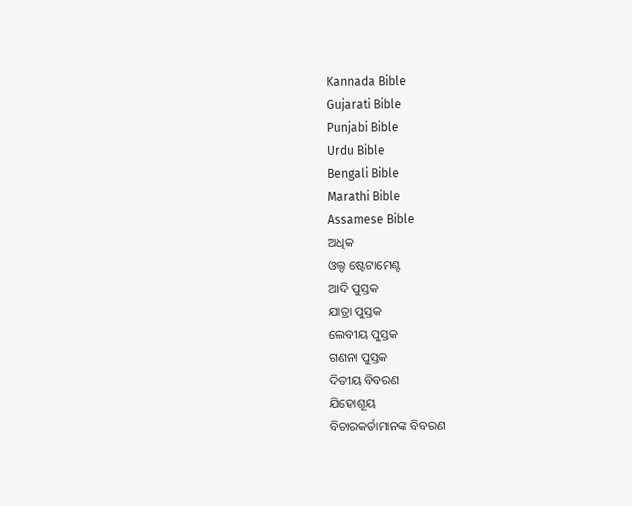Kannada Bible
Gujarati Bible
Punjabi Bible
Urdu Bible
Bengali Bible
Marathi Bible
Assamese Bible
ଅଧିକ
ଓଲ୍ଡ ଷ୍ଟେଟାମେଣ୍ଟ
ଆଦି ପୁସ୍ତକ
ଯାତ୍ରା ପୁସ୍ତକ
ଲେବୀୟ ପୁସ୍ତକ
ଗଣନା ପୁସ୍ତକ
ଦିତୀୟ ବିବରଣ
ଯିହୋଶୂୟ
ବିଚାରକର୍ତାମାନଙ୍କ ବିବରଣ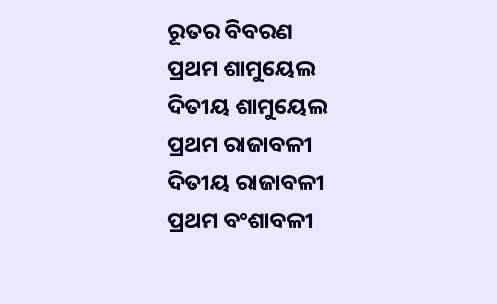ରୂତର ବିବରଣ
ପ୍ରଥମ ଶାମୁୟେଲ
ଦିତୀୟ ଶାମୁୟେଲ
ପ୍ରଥମ ରାଜାବଳୀ
ଦିତୀୟ ରାଜାବଳୀ
ପ୍ରଥମ ବଂଶାବଳୀ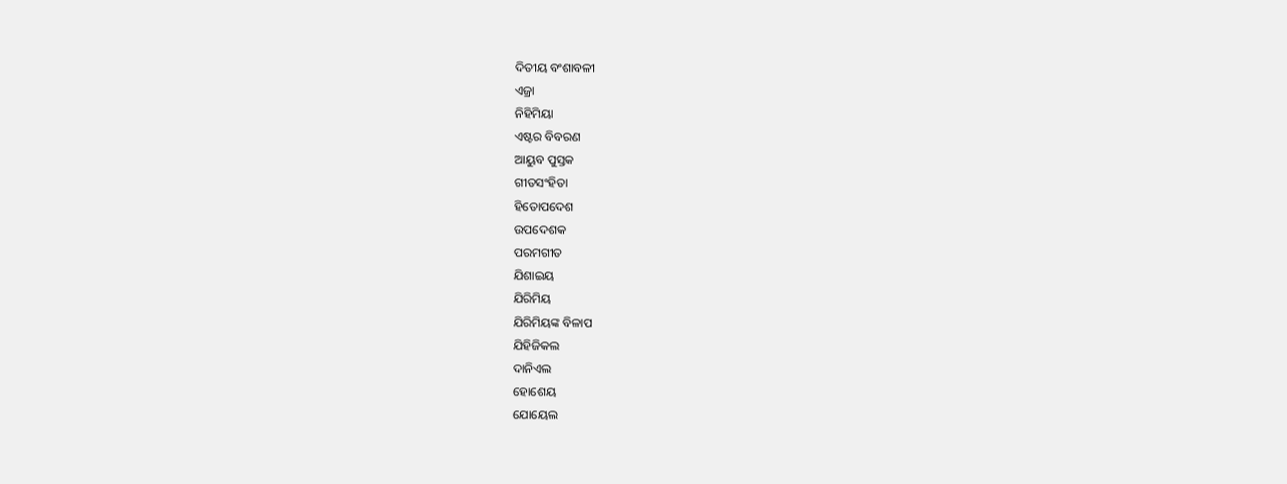ଦିତୀୟ ବଂଶାବଳୀ
ଏଜ୍ରା
ନିହିମିୟା
ଏଷ୍ଟର ବିବରଣ
ଆୟୁବ ପୁସ୍ତକ
ଗୀତସଂହିତା
ହିତୋପଦେଶ
ଉପଦେଶକ
ପରମଗୀତ
ଯିଶାଇୟ
ଯିରିମିୟ
ଯିରିମିୟଙ୍କ ବିଳାପ
ଯିହିଜିକଲ
ଦାନିଏଲ
ହୋଶେୟ
ଯୋୟେଲ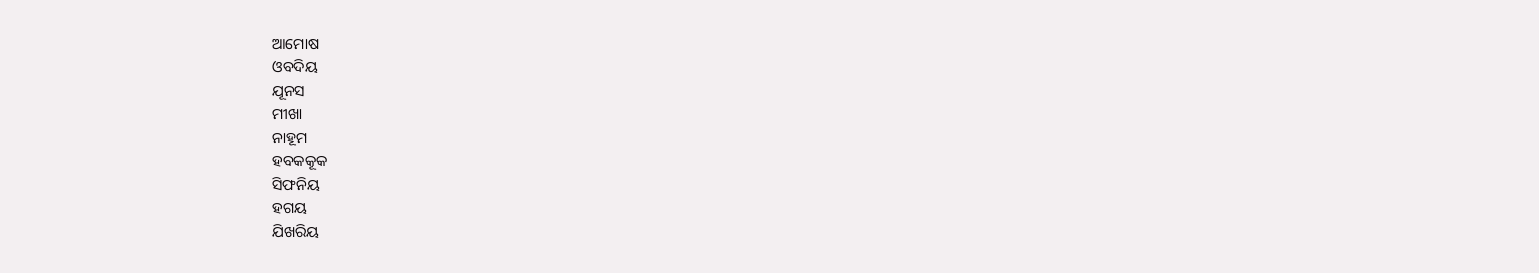ଆମୋଷ
ଓବଦିୟ
ଯୂନସ
ମୀଖା
ନାହୂମ
ହବକକୂକ
ସିଫନିୟ
ହଗୟ
ଯିଖରିୟ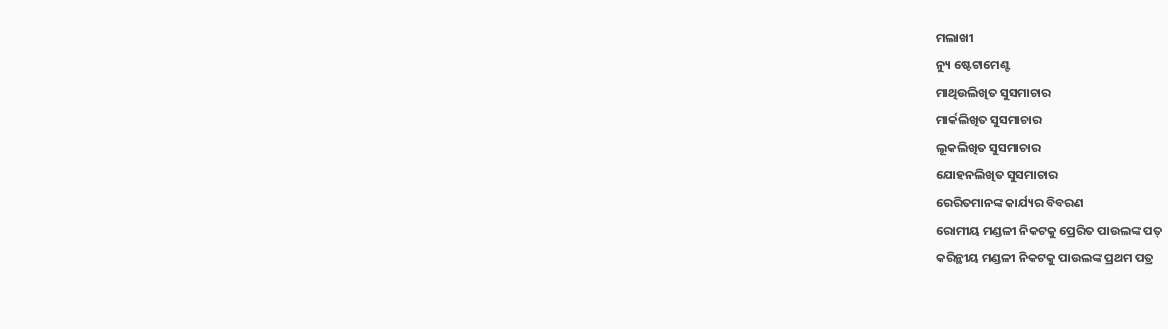ମଲାଖୀ
ନ୍ୟୁ ଷ୍ଟେଟାମେଣ୍ଟ
ମାଥିଉଲିଖିତ ସୁସମାଚାର
ମାର୍କଲିଖିତ ସୁସମାଚାର
ଲୂକଲିଖିତ ସୁସମାଚାର
ଯୋହନଲିଖିତ ସୁସମାଚାର
ରେରିତମାନଙ୍କ କାର୍ଯ୍ୟର ବିବରଣ
ରୋମୀୟ ମଣ୍ଡଳୀ ନିକଟକୁ ପ୍ରେରିତ ପାଉଲଙ୍କ ପତ୍
କରିନ୍ଥୀୟ ମଣ୍ଡଳୀ ନିକଟକୁ ପାଉଲଙ୍କ ପ୍ରଥମ ପତ୍ର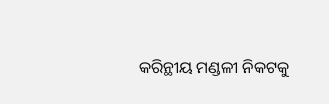କରିନ୍ଥୀୟ ମଣ୍ଡଳୀ ନିକଟକୁ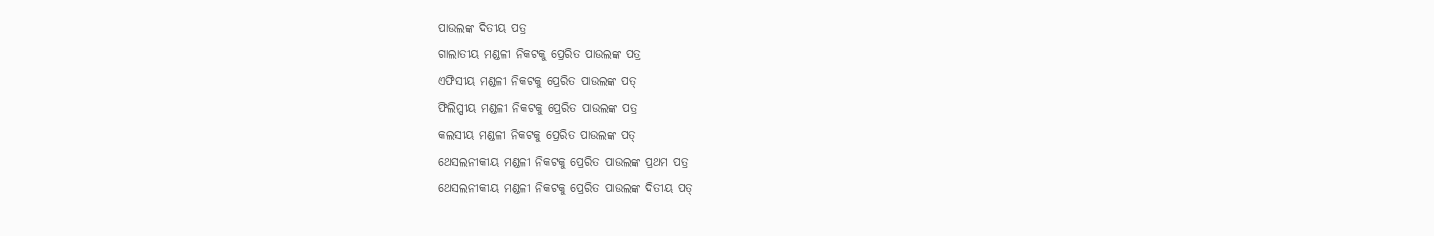ପାଉଲଙ୍କ ଦିତୀୟ ପତ୍ର
ଗାଲାତୀୟ ମଣ୍ଡଳୀ ନିକଟକୁ ପ୍ରେରିତ ପାଉଲଙ୍କ ପତ୍ର
ଏଫିସୀୟ ମଣ୍ଡଳୀ ନିକଟକୁ ପ୍ରେରିତ ପାଉଲଙ୍କ ପତ୍
ଫିଲିପ୍ପୀୟ ମଣ୍ଡଳୀ ନିକଟକୁ ପ୍ରେରିତ ପାଉଲଙ୍କ ପତ୍ର
କଲସୀୟ ମଣ୍ଡଳୀ ନିକଟକୁ ପ୍ରେରିତ ପାଉଲଙ୍କ ପତ୍
ଥେସଲନୀକୀୟ ମଣ୍ଡଳୀ ନିକଟକୁ ପ୍ରେରିତ ପାଉଲଙ୍କ ପ୍ରଥମ ପତ୍ର
ଥେସଲନୀକୀୟ ମଣ୍ଡଳୀ ନିକଟକୁ ପ୍ରେରିତ ପାଉଲଙ୍କ ଦିତୀୟ ପତ୍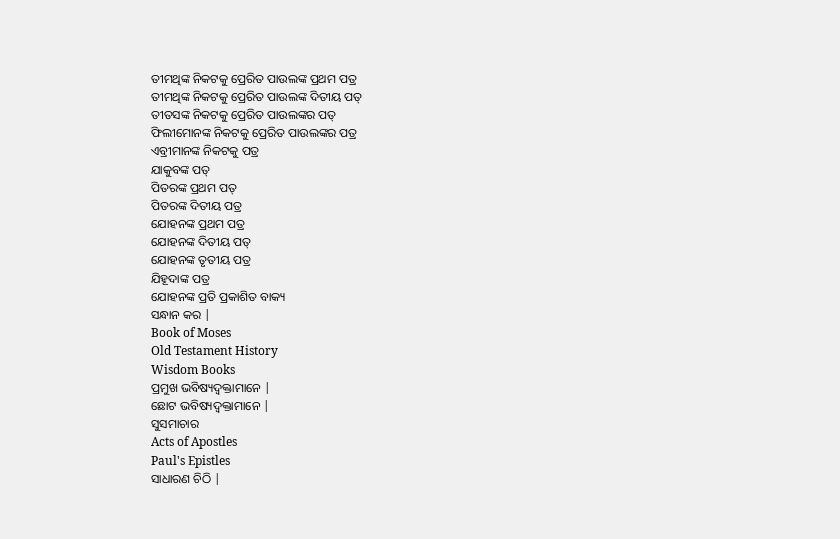ତୀମଥିଙ୍କ ନିକଟକୁ ପ୍ରେରିତ ପାଉଲଙ୍କ ପ୍ରଥମ ପତ୍ର
ତୀମଥିଙ୍କ ନିକଟକୁ ପ୍ରେରିତ ପାଉଲଙ୍କ ଦିତୀୟ ପତ୍
ତୀତସଙ୍କ ନିକଟକୁ ପ୍ରେରିତ ପାଉଲଙ୍କର ପତ୍
ଫିଲୀମୋନଙ୍କ ନିକଟକୁ ପ୍ରେରିତ ପାଉଲଙ୍କର ପତ୍ର
ଏବ୍ରୀମାନଙ୍କ ନିକଟକୁ ପତ୍ର
ଯାକୁବଙ୍କ ପତ୍
ପିତରଙ୍କ ପ୍ରଥମ ପତ୍
ପିତରଙ୍କ ଦିତୀୟ ପତ୍ର
ଯୋହନଙ୍କ ପ୍ରଥମ ପତ୍ର
ଯୋହନଙ୍କ ଦିତୀୟ ପତ୍
ଯୋହନଙ୍କ ତୃତୀୟ ପତ୍ର
ଯିହୂଦାଙ୍କ ପତ୍ର
ଯୋହନଙ୍କ ପ୍ରତି ପ୍ରକାଶିତ ବାକ୍ୟ
ସନ୍ଧାନ କର |
Book of Moses
Old Testament History
Wisdom Books
ପ୍ରମୁଖ ଭବିଷ୍ୟଦ୍ବକ୍ତାମାନେ |
ଛୋଟ ଭବିଷ୍ୟଦ୍ବକ୍ତାମାନେ |
ସୁସମାଚାର
Acts of Apostles
Paul's Epistles
ସାଧାରଣ ଚିଠି |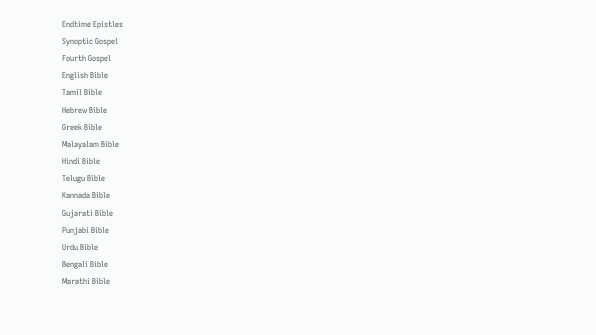Endtime Epistles
Synoptic Gospel
Fourth Gospel
English Bible
Tamil Bible
Hebrew Bible
Greek Bible
Malayalam Bible
Hindi Bible
Telugu Bible
Kannada Bible
Gujarati Bible
Punjabi Bible
Urdu Bible
Bengali Bible
Marathi Bible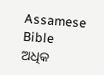Assamese Bible
ଅଧିକ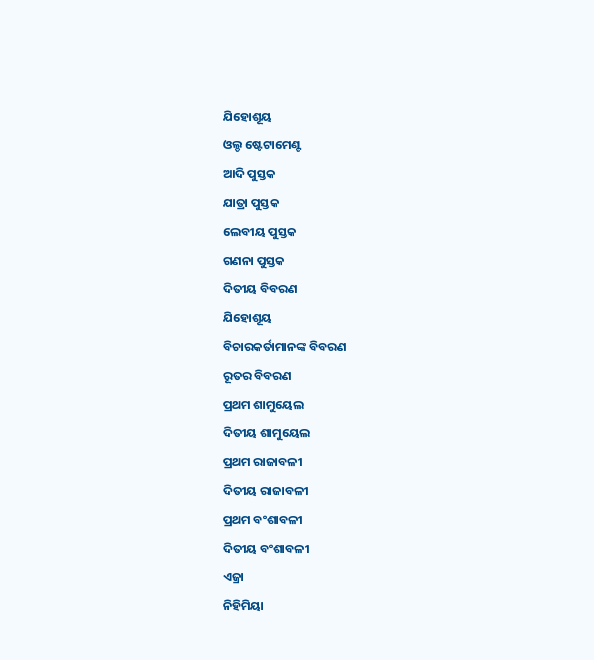ଯିହୋଶୂୟ
ଓଲ୍ଡ ଷ୍ଟେଟାମେଣ୍ଟ
ଆଦି ପୁସ୍ତକ
ଯାତ୍ରା ପୁସ୍ତକ
ଲେବୀୟ ପୁସ୍ତକ
ଗଣନା ପୁସ୍ତକ
ଦିତୀୟ ବିବରଣ
ଯିହୋଶୂୟ
ବିଚାରକର୍ତାମାନଙ୍କ ବିବରଣ
ରୂତର ବିବରଣ
ପ୍ରଥମ ଶାମୁୟେଲ
ଦିତୀୟ ଶାମୁୟେଲ
ପ୍ରଥମ ରାଜାବଳୀ
ଦିତୀୟ ରାଜାବଳୀ
ପ୍ରଥମ ବଂଶାବଳୀ
ଦିତୀୟ ବଂଶାବଳୀ
ଏଜ୍ରା
ନିହିମିୟା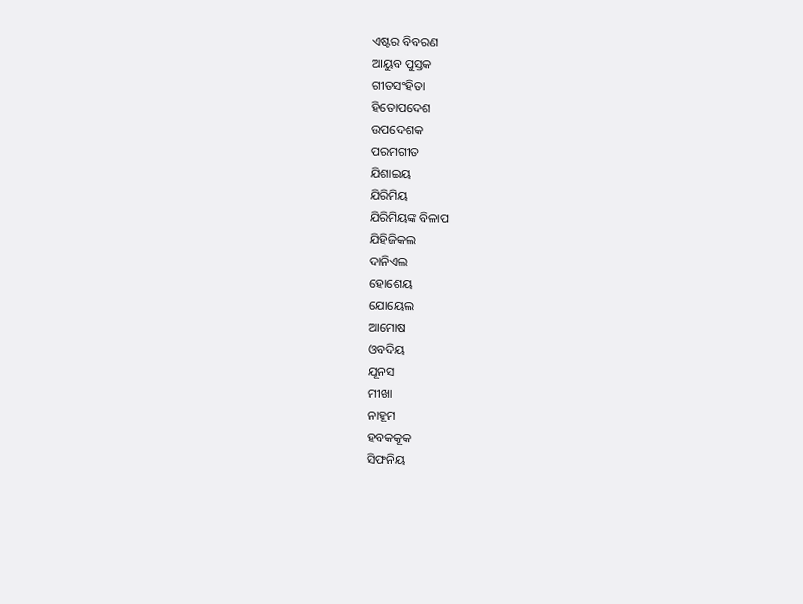ଏଷ୍ଟର ବିବରଣ
ଆୟୁବ ପୁସ୍ତକ
ଗୀତସଂହିତା
ହିତୋପଦେଶ
ଉପଦେଶକ
ପରମଗୀତ
ଯିଶାଇୟ
ଯିରିମିୟ
ଯିରିମିୟଙ୍କ ବିଳାପ
ଯିହିଜିକଲ
ଦାନିଏଲ
ହୋଶେୟ
ଯୋୟେଲ
ଆମୋଷ
ଓବଦିୟ
ଯୂନସ
ମୀଖା
ନାହୂମ
ହବକକୂକ
ସିଫନିୟ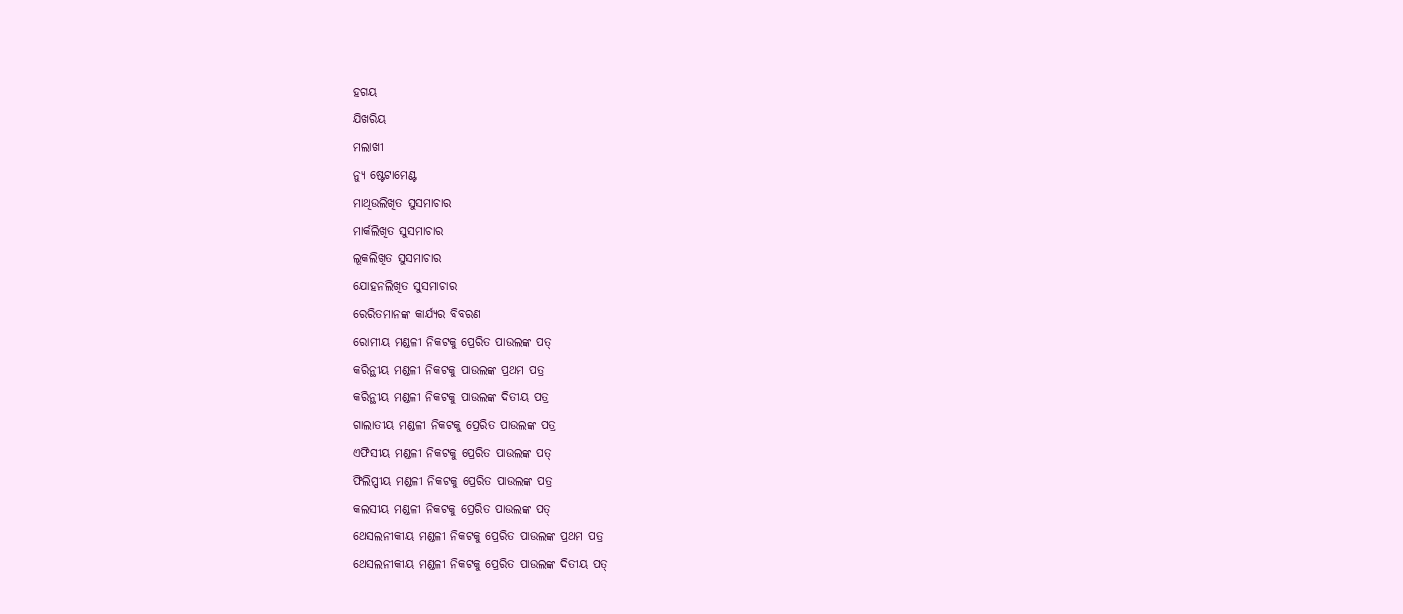ହଗୟ
ଯିଖରିୟ
ମଲାଖୀ
ନ୍ୟୁ ଷ୍ଟେଟାମେଣ୍ଟ
ମାଥିଉଲିଖିତ ସୁସମାଚାର
ମାର୍କଲିଖିତ ସୁସମାଚାର
ଲୂକଲିଖିତ ସୁସମାଚାର
ଯୋହନଲିଖିତ ସୁସମାଚାର
ରେରିତମାନଙ୍କ କାର୍ଯ୍ୟର ବିବରଣ
ରୋମୀୟ ମଣ୍ଡଳୀ ନିକଟକୁ ପ୍ରେରିତ ପାଉଲଙ୍କ ପତ୍
କରିନ୍ଥୀୟ ମଣ୍ଡଳୀ ନିକଟକୁ ପାଉଲଙ୍କ ପ୍ରଥମ ପତ୍ର
କରିନ୍ଥୀୟ ମଣ୍ଡଳୀ ନିକଟକୁ ପାଉଲଙ୍କ ଦିତୀୟ ପତ୍ର
ଗାଲାତୀୟ ମଣ୍ଡଳୀ ନିକଟକୁ ପ୍ରେରିତ ପାଉଲଙ୍କ ପତ୍ର
ଏଫିସୀୟ ମଣ୍ଡଳୀ ନିକଟକୁ ପ୍ରେରିତ ପାଉଲଙ୍କ ପତ୍
ଫିଲିପ୍ପୀୟ ମଣ୍ଡଳୀ ନିକଟକୁ ପ୍ରେରିତ ପାଉଲଙ୍କ ପତ୍ର
କଲସୀୟ ମଣ୍ଡଳୀ ନିକଟକୁ ପ୍ରେରିତ ପାଉଲଙ୍କ ପତ୍
ଥେସଲନୀକୀୟ ମଣ୍ଡଳୀ ନିକଟକୁ ପ୍ରେରିତ ପାଉଲଙ୍କ ପ୍ରଥମ ପତ୍ର
ଥେସଲନୀକୀୟ ମଣ୍ଡଳୀ ନିକଟକୁ ପ୍ରେରିତ ପାଉଲଙ୍କ ଦିତୀୟ ପତ୍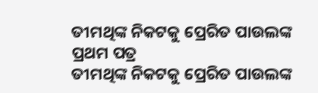ତୀମଥିଙ୍କ ନିକଟକୁ ପ୍ରେରିତ ପାଉଲଙ୍କ ପ୍ରଥମ ପତ୍ର
ତୀମଥିଙ୍କ ନିକଟକୁ ପ୍ରେରିତ ପାଉଲଙ୍କ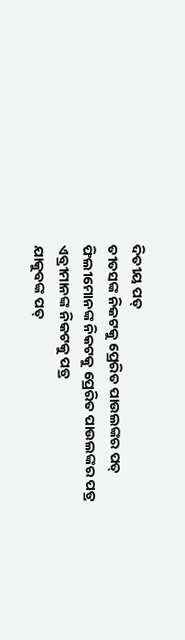ଦିତୀୟ ପତ୍
ତୀତସଙ୍କ ନିକଟକୁ ପ୍ରେରିତ ପାଉଲଙ୍କର ପତ୍
ଫିଲୀମୋନଙ୍କ ନିକଟକୁ ପ୍ରେରିତ ପାଉଲଙ୍କର ପତ୍ର
ଏବ୍ରୀମାନଙ୍କ ନିକଟକୁ ପତ୍ର
ଯାକୁବଙ୍କ ପତ୍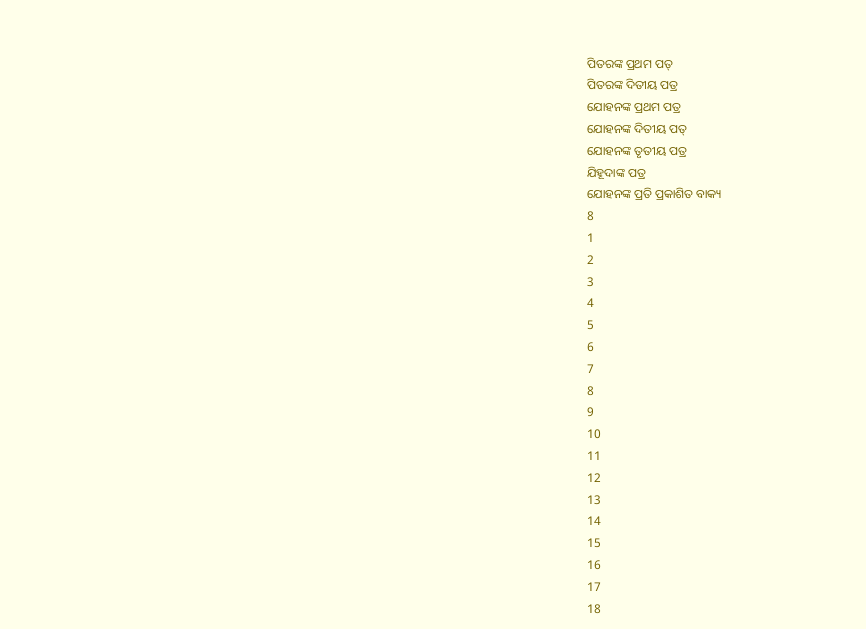ପିତରଙ୍କ ପ୍ରଥମ ପତ୍
ପିତରଙ୍କ ଦିତୀୟ ପତ୍ର
ଯୋହନଙ୍କ ପ୍ରଥମ ପତ୍ର
ଯୋହନଙ୍କ ଦିତୀୟ ପତ୍
ଯୋହନଙ୍କ ତୃତୀୟ ପତ୍ର
ଯିହୂଦାଙ୍କ ପତ୍ର
ଯୋହନଙ୍କ ପ୍ରତି ପ୍ରକାଶିତ ବାକ୍ୟ
8
1
2
3
4
5
6
7
8
9
10
11
12
13
14
15
16
17
18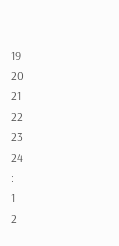19
20
21
22
23
24
:
1
2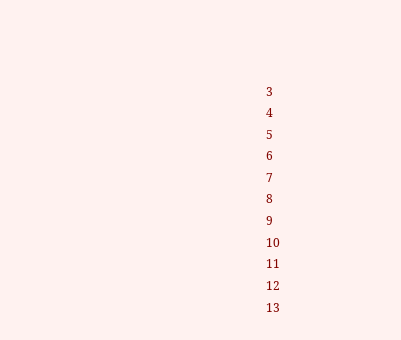3
4
5
6
7
8
9
10
11
12
13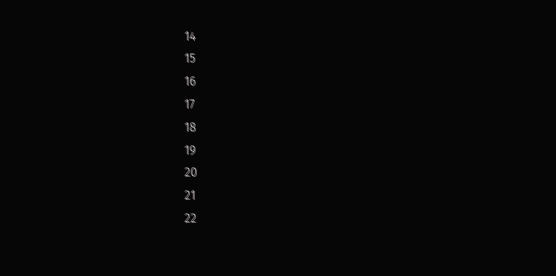14
15
16
17
18
19
20
21
22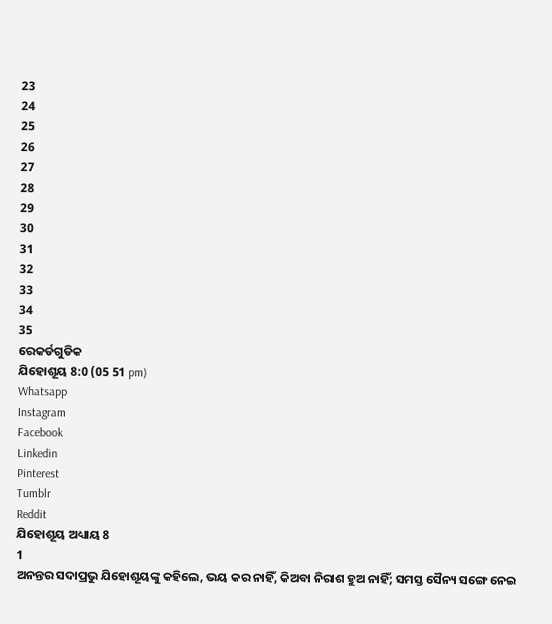23
24
25
26
27
28
29
30
31
32
33
34
35
ରେକର୍ଡଗୁଡିକ
ଯିହୋଶୂୟ 8:0 (05 51 pm)
Whatsapp
Instagram
Facebook
Linkedin
Pinterest
Tumblr
Reddit
ଯିହୋଶୂୟ ଅଧ୍ୟାୟ 8
1
ଅନନ୍ତର ସଦାପ୍ରଭୁ ଯିହୋଶୂୟଙ୍କୁ କହିଲେ, ଭୟ କର ନାହିଁ, କିଅବା ନିରାଶ ହୁଅ ନାହିଁ; ସମସ୍ତ ସୈନ୍ୟ ସଙ୍ଗେ ନେଇ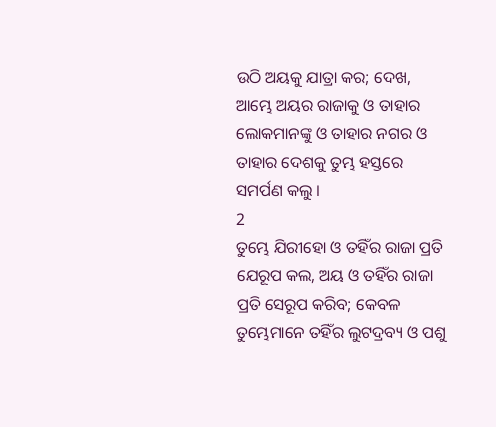ଉଠି ଅୟକୁ ଯାତ୍ରା କର; ଦେଖ, ଆମ୍ଭେ ଅୟର ରାଜାକୁ ଓ ତାହାର ଲୋକମାନଙ୍କୁ ଓ ତାହାର ନଗର ଓ ତାହାର ଦେଶକୁ ତୁମ୍ଭ ହସ୍ତରେ ସମର୍ପଣ କଲୁ ।
2
ତୁମ୍ଭେ ଯିରୀହୋ ଓ ତହିଁର ରାଜା ପ୍ରତି ଯେରୂପ କଲ, ଅୟ ଓ ତହିଁର ରାଜା ପ୍ରତି ସେରୂପ କରିବ; କେବଳ ତୁମ୍ଭେମାନେ ତହିଁର ଲୁଟଦ୍ରବ୍ୟ ଓ ପଶୁ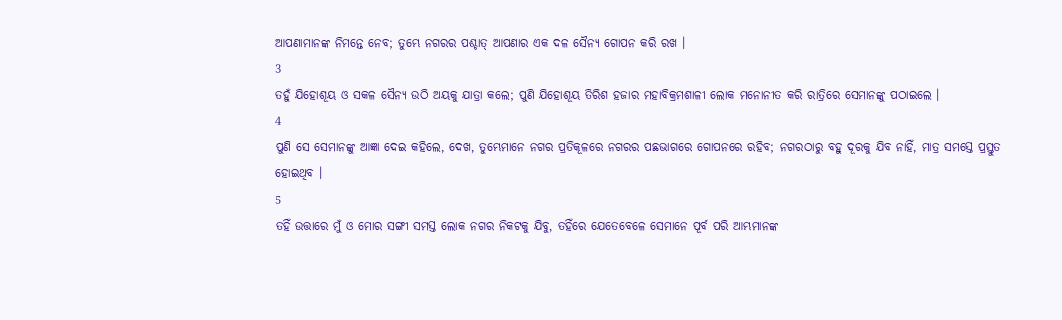ଆପଣାମାନଙ୍କ ନିମନ୍ତେ ନେବ; ତୁମ୍ଭେ ନଗରର ପଶ୍ଚାତ୍ ଆପଣାର ଏକ ଦଳ ସୈନ୍ୟ ଗୋପନ କରି ରଖ ।
3
ତହୁଁ ଯିହୋଶୂୟ ଓ ସକଳ ସୈନ୍ୟ ଉଠି ଅୟକୁ ଯାତ୍ରା କଲେ; ପୁଣି ଯିହୋଶୂୟ ତିରିଶ ହଜାର ମହାବିକ୍ରମଶାଳୀ ଲୋକ ମନୋନୀତ କରି ରାତ୍ରିରେ ସେମାନଙ୍କୁ ପଠାଇଲେ ।
4
ପୁଣି ସେ ସେମାନଙ୍କୁ ଆଜ୍ଞା ଦେଇ କହିଲେ, ଦେଖ, ତୁମ୍ଭେମାନେ ନଗର ପ୍ରତିକୂଳରେ ନଗରର ପଛଭାଗରେ ଗୋପନରେ ରହିବ; ନଗରଠାରୁ ବହୁ ଦୂରକୁ ଯିବ ନାହିଁ, ମାତ୍ର ସମସ୍ତେ ପ୍ରସ୍ତୁତ ହୋଇଥିବ ।
5
ତହିଁ ଉତ୍ତାରେ ମୁଁ ଓ ମୋର ସଙ୍ଗୀ ସମସ୍ତ ଲୋକ ନଗର ନିକଟକୁ ଯିବୁ, ତହିଁରେ ଯେତେବେଳେ ସେମାନେ ପୂର୍ବ ପରି ଆମ୍ଭମାନଙ୍କ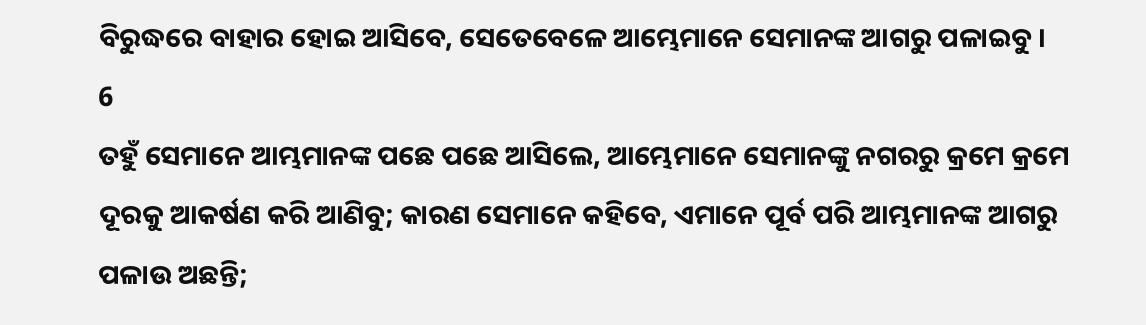ବିରୁଦ୍ଧରେ ବାହାର ହୋଇ ଆସିବେ, ସେତେବେଳେ ଆମ୍ଭେମାନେ ସେମାନଙ୍କ ଆଗରୁ ପଳାଇବୁ ।
6
ତହୁଁ ସେମାନେ ଆମ୍ଭମାନଙ୍କ ପଛେ ପଛେ ଆସିଲେ, ଆମ୍ଭେମାନେ ସେମାନଙ୍କୁ ନଗରରୁ କ୍ରମେ କ୍ରମେ ଦୂରକୁ ଆକର୍ଷଣ କରି ଆଣିବୁ; କାରଣ ସେମାନେ କହିବେ, ଏମାନେ ପୂର୍ବ ପରି ଆମ୍ଭମାନଙ୍କ ଆଗରୁ ପଳାଉ ଅଛନ୍ତି;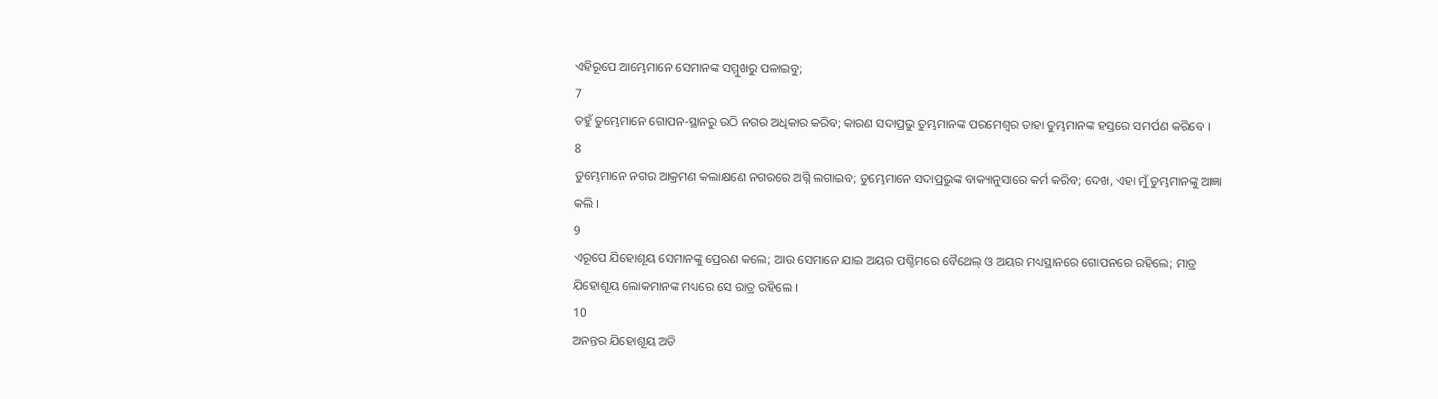ଏହିରୂପେ ଆମ୍ଭେମାନେ ସେମାନଙ୍କ ସମ୍ମୁଖରୁ ପଳାଇବୁ;
7
ତହୁଁ ତୁମ୍ଭେମାନେ ଗୋପନ-ସ୍ଥାନରୁ ଉଠି ନଗର ଅଧିକାର କରିବ; କାରଣ ସଦାପ୍ରଭୁ ତୁମ୍ଭମାନଙ୍କ ପରମେଶ୍ଵର ତାହା ତୁମ୍ଭମାନଙ୍କ ହସ୍ତରେ ସମର୍ପଣ କରିବେ ।
8
ତୁମ୍ଭେମାନେ ନଗର ଆକ୍ରମଣ କଲାକ୍ଷଣେ ନଗରରେ ଅଗ୍ନି ଲଗାଇବ; ତୁମ୍ଭେମାନେ ସଦାପ୍ରଭୁଙ୍କ ବାକ୍ୟାନୁସାରେ କର୍ମ କରିବ; ଦେଖ, ଏହା ମୁଁ ତୁମ୍ଭମାନଙ୍କୁ ଆଜ୍ଞା କଲି ।
9
ଏରୂପେ ଯିହୋଶୂୟ ସେମାନଙ୍କୁ ପ୍ରେରଣ କଲେ; ଆଉ ସେମାନେ ଯାଇ ଅୟର ପଶ୍ଚିମରେ ବୈଥେଲ୍ ଓ ଅୟର ମଧ୍ୟସ୍ଥାନରେ ଗୋପନରେ ରହିଲେ; ମାତ୍ର ଯିହୋଶୂୟ ଲୋକମାନଙ୍କ ମଧ୍ୟରେ ସେ ରାତ୍ର ରହିଲେ ।
10
ଅନନ୍ତର ଯିହୋଶୂୟ ଅତି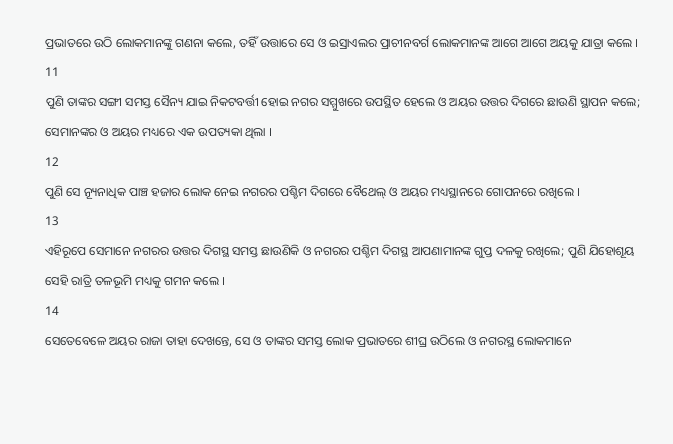ପ୍ରଭାତରେ ଉଠି ଲୋକମାନଙ୍କୁ ଗଣନା କଲେ, ତହିଁ ଉତ୍ତାରେ ସେ ଓ ଇସ୍ରାଏଲର ପ୍ରାଚୀନବର୍ଗ ଲୋକମାନଙ୍କ ଆଗେ ଆଗେ ଅୟକୁ ଯାତ୍ରା କଲେ ।
11
ପୁଣି ତାଙ୍କର ସଙ୍ଗୀ ସମସ୍ତ ସୈନ୍ୟ ଯାଇ ନିକଟବର୍ତ୍ତୀ ହୋଇ ନଗର ସମ୍ମୁଖରେ ଉପସ୍ଥିତ ହେଲେ ଓ ଅୟର ଉତ୍ତର ଦିଗରେ ଛାଉଣି ସ୍ଥାପନ କଲେ; ସେମାନଙ୍କର ଓ ଅୟର ମଧ୍ୟରେ ଏକ ଉପତ୍ୟକା ଥିଲା ।
12
ପୁଣି ସେ ନ୍ୟୂନାଧିକ ପାଞ୍ଚ ହଜାର ଲୋକ ନେଇ ନଗରର ପଶ୍ଚିମ ଦିଗରେ ବୈଥେଲ୍ ଓ ଅୟର ମଧ୍ୟସ୍ଥାନରେ ଗୋପନରେ ରଖିଲେ ।
13
ଏହିରୂପେ ସେମାନେ ନଗରର ଉତ୍ତର ଦିଗସ୍ଥ ସମସ୍ତ ଛାଉଣିକି ଓ ନଗରର ପଶ୍ଚିମ ଦିଗସ୍ଥ ଆପଣାମାନଙ୍କ ଗୁପ୍ତ ଦଳକୁ ରଖିଲେ; ପୁଣି ଯିହୋଶୂୟ ସେହି ରାତ୍ରି ତଳଭୂମି ମଧ୍ୟକୁ ଗମନ କଲେ ।
14
ସେତେବେଳେ ଅୟର ରାଜା ତାହା ଦେଖନ୍ତେ, ସେ ଓ ତାଙ୍କର ସମସ୍ତ ଲୋକ ପ୍ରଭାତରେ ଶୀଘ୍ର ଉଠିଲେ ଓ ନଗରସ୍ଥ ଲୋକମାନେ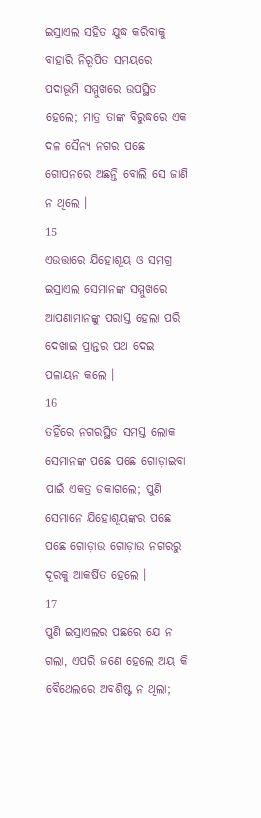ଇସ୍ରାଏଲ ସହିତ ଯୁଦ୍ଧ କରିବାକୁ ବାହାରି ନିରୂପିତ ସମୟରେ ପଦାଭୂମି ସମ୍ମୁଖରେ ଉପସ୍ଥିତ ହେଲେ; ମାତ୍ର ତାଙ୍କ ବିରୁଦ୍ଧରେ ଏକ ଦଳ ସୈନ୍ୟ ନଗର ପଛେ ଗୋପନରେ ଅଛନ୍ତି ବୋଲି ସେ ଜାଣି ନ ଥିଲେ ।
15
ଏଉତ୍ତାରେ ଯିହୋଶୂୟ ଓ ସମଗ୍ର ଇସ୍ରାଏଲ ସେମାନଙ୍କ ସମ୍ମୁଖରେ ଆପଣାମାନଙ୍କୁ ପରାସ୍ତ ହେଲା ପରି ଦେଖାଇ ପ୍ରାନ୍ତର ପଥ ଦେଇ ପଳାୟନ କଲେ ।
16
ତହିଁରେ ନଗରସ୍ଥିତ ସମସ୍ତ ଲୋକ ସେମାନଙ୍କ ପଛେ ପଛେ ଗୋଡ଼ାଇବା ପାଇଁ ଏକତ୍ର ଡକାଗଲେ; ପୁଣି ସେମାନେ ଯିହୋଶୂୟଙ୍କର ପଛେ ପଛେ ଗୋଡ଼ାଉ ଗୋଡ଼ାଉ ନଗରରୁ ଦୂରକୁ ଆକର୍ଷିତ ହେଲେ ।
17
ପୁଣି ଇସ୍ରାଏଲର ପଛରେ ଯେ ନ ଗଲା, ଏପରି ଜଣେ ହେଲେ ଅୟ କି ବୈଥେଲରେ ଅବଶିଷ୍ଟ ନ ଥିଲା;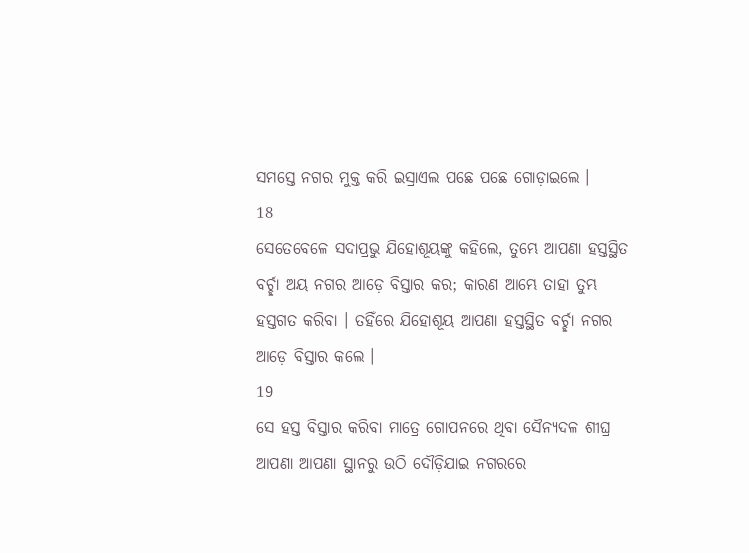ସମସ୍ତେ ନଗର ମୁକ୍ତ କରି ଇସ୍ରାଏଲ ପଛେ ପଛେ ଗୋଡ଼ାଇଲେ ।
18
ସେତେବେଳେ ସଦାପ୍ରଭୁ ଯିହୋଶୂୟଙ୍କୁ କହିଲେ, ତୁମ୍ଭେ ଆପଣା ହସ୍ତସ୍ଥିତ ବର୍ଚ୍ଛା ଅୟ ନଗର ଆଡ଼େ ବିସ୍ତାର କର; କାରଣ ଆମ୍ଭେ ତାହା ତୁମ୍ଭ ହସ୍ତଗତ କରିବା । ତହିଁରେ ଯିହୋଶୂୟ ଆପଣା ହସ୍ତସ୍ଥିତ ବର୍ଚ୍ଛା ନଗର ଆଡ଼େ ବିସ୍ତାର କଲେ ।
19
ସେ ହସ୍ତ ବିସ୍ତାର କରିବା ମାତ୍ରେ ଗୋପନରେ ଥିବା ସୈନ୍ୟଦଳ ଶୀଘ୍ର ଆପଣା ଆପଣା ସ୍ଥାନରୁ ଉଠି ଦୌଡ଼ିଯାଇ ନଗରରେ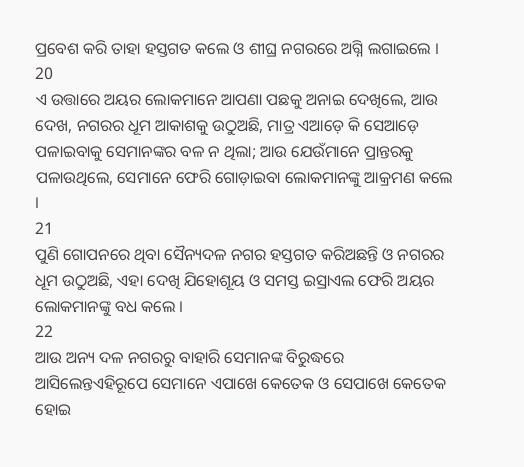ପ୍ରବେଶ କରି ତାହା ହସ୍ତଗତ କଲେ ଓ ଶୀଘ୍ର ନଗରରେ ଅଗ୍ନି ଲଗାଇଲେ ।
20
ଏ ଉତ୍ତାରେ ଅୟର ଲୋକମାନେ ଆପଣା ପଛକୁ ଅନାଇ ଦେଖିଲେ, ଆଉ ଦେଖ, ନଗରର ଧୂମ ଆକାଶକୁ ଉଠୁଅଛି, ମାତ୍ର ଏଆଡ଼େ କି ସେଆଡ଼େ ପଳାଇବାକୁ ସେମାନଙ୍କର ବଳ ନ ଥିଲା; ଆଉ ଯେଉଁମାନେ ପ୍ରାନ୍ତରକୁ ପଳାଉଥିଲେ, ସେମାନେ ଫେରି ଗୋଡ଼ାଇବା ଲୋକମାନଙ୍କୁ ଆକ୍ରମଣ କଲେ ।
21
ପୁଣି ଗୋପନରେ ଥିବା ସୈନ୍ୟଦଳ ନଗର ହସ୍ତଗତ କରିଅଛନ୍ତି ଓ ନଗରର ଧୂମ ଉଠୁଅଛି, ଏହା ଦେଖି ଯିହୋଶୂୟ ଓ ସମସ୍ତ ଇସ୍ରାଏଲ ଫେରି ଅୟର ଲୋକମାନଙ୍କୁ ବଧ କଲେ ।
22
ଆଉ ଅନ୍ୟ ଦଳ ନଗରରୁ ବାହାରି ସେମାନଙ୍କ ବିରୁଦ୍ଧରେ ଆସିଲେନ୍ତଏହିରୂପେ ସେମାନେ ଏପାଖେ କେତେକ ଓ ସେପାଖେ କେତେକ ହୋଇ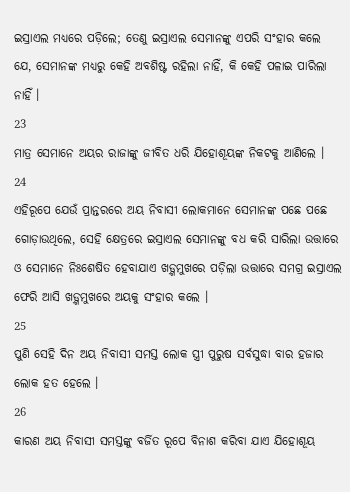ଇସ୍ରାଏଲ ମଧ୍ୟରେ ପଡ଼ିଲେ; ତେଣୁ ଇସ୍ରାଏଲ ସେମାନଙ୍କୁ ଏପରି ସଂହାର କଲେ ଯେ, ସେମାନଙ୍କ ମଧ୍ୟରୁ କେହି ଅବଶିଷ୍ଟ ରହିଲା ନାହିଁ, କି କେହି ପଳାଇ ପାରିଲା ନାହିଁ ।
23
ମାତ୍ର ସେମାନେ ଅୟର ରାଜାଙ୍କୁ ଜୀବିତ ଧରି ଯିହୋଶୂୟଙ୍କ ନିକଟକୁ ଆଣିଲେ ।
24
ଏହିରୂପେ ଯେଉଁ ପ୍ରାନ୍ତରରେ ଅୟ ନିବାସୀ ଲୋକମାନେ ସେମାନଙ୍କ ପଛେ ପଛେ ଗୋଡ଼ାଉଥିଲେ, ସେହି କ୍ଷେତ୍ରରେ ଇସ୍ରାଏଲ ସେମାନଙ୍କୁ ବଧ କରି ସାରିଲା ଉତ୍ତାରେ ଓ ସେମାନେ ନିଃଶେଷିତ ହେବାଯାଏ ଖଡ଼୍ଗମୁଖରେ ପଡ଼ିଲା ଉତ୍ତାରେ ସମଗ୍ର ଇସ୍ରାଏଲ ଫେରି ଆସି ଖଡ଼୍ଗମୁଖରେ ଅୟକୁ ସଂହାର କଲେ ।
25
ପୁଣି ସେହି ଦିନ ଅୟ ନିବାସୀ ସମସ୍ତ ଲୋକ ସ୍ତ୍ରୀ ପୁରୁଷ ସର୍ବସୁଦ୍ଧା ବାର ହଜାର ଲୋକ ହତ ହେଲେ ।
26
କାରଣ ଅୟ ନିବାସୀ ସମସ୍ତଙ୍କୁ ବର୍ଜିତ ରୂପେ ବିନାଶ କରିବା ଯାଏ ଯିହୋଶୂୟ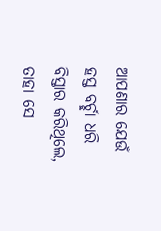ଆପଣାର ଯେଉଁ ହସ୍ତ ବର୍ଚ୍ଛା ଧରି ବିସ୍ତାର କରିଥିଲେ, ତାହା ସେ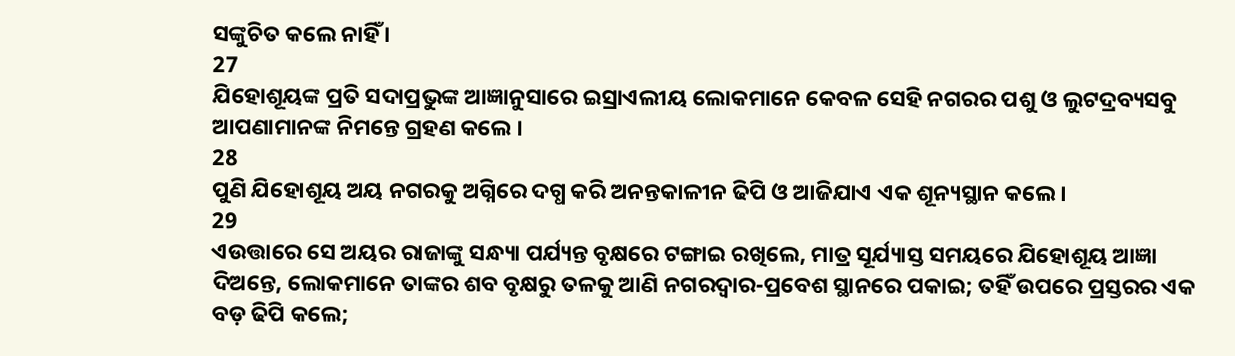ସଙ୍କୁଚିତ କଲେ ନାହିଁ ।
27
ଯିହୋଶୂୟଙ୍କ ପ୍ରତି ସଦାପ୍ରଭୁଙ୍କ ଆଜ୍ଞାନୁସାରେ ଇସ୍ରାଏଲୀୟ ଲୋକମାନେ କେବଳ ସେହି ନଗରର ପଶୁ ଓ ଲୁଟଦ୍ରବ୍ୟସବୁ ଆପଣାମାନଙ୍କ ନିମନ୍ତେ ଗ୍ରହଣ କଲେ ।
28
ପୁଣି ଯିହୋଶୂୟ ଅୟ ନଗରକୁ ଅଗ୍ନିରେ ଦଗ୍ଧ କରି ଅନନ୍ତକାଳୀନ ଢିପି ଓ ଆଜିଯାଏ ଏକ ଶୂନ୍ୟସ୍ଥାନ କଲେ ।
29
ଏଉତ୍ତାରେ ସେ ଅୟର ରାଜାଙ୍କୁ ସନ୍ଧ୍ୟା ପର୍ଯ୍ୟନ୍ତ ବୃକ୍ଷରେ ଟଙ୍ଗାଇ ରଖିଲେ, ମାତ୍ର ସୂର୍ଯ୍ୟାସ୍ତ ସମୟରେ ଯିହୋଶୂୟ ଆଜ୍ଞା ଦିଅନ୍ତେ, ଲୋକମାନେ ତାଙ୍କର ଶବ ବୃକ୍ଷରୁ ତଳକୁ ଆଣି ନଗରଦ୍ଵାର-ପ୍ରବେଶ ସ୍ଥାନରେ ପକାଇ; ତହିଁ ଉପରେ ପ୍ରସ୍ତରର ଏକ ବଡ଼ ଢିପି କଲେ;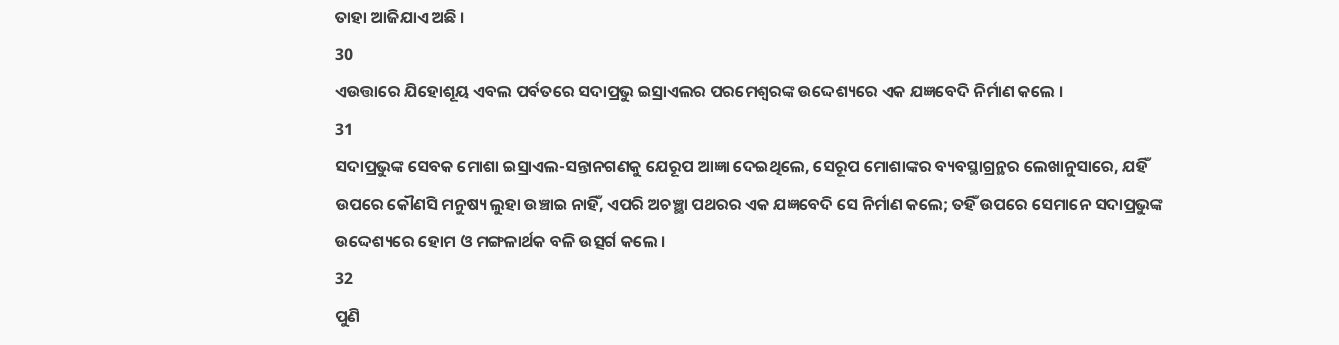ତାହା ଆଜିଯାଏ ଅଛି ।
30
ଏଉତ୍ତାରେ ଯିହୋଶୂୟ ଏବଲ ପର୍ବତରେ ସଦାପ୍ରଭୁ ଇସ୍ରାଏଲର ପରମେଶ୍ଵରଙ୍କ ଉଦ୍ଦେଶ୍ୟରେ ଏକ ଯଜ୍ଞବେଦି ନିର୍ମାଣ କଲେ ।
31
ସଦାପ୍ରଭୁଙ୍କ ସେବକ ମୋଶା ଇସ୍ରାଏଲ-ସନ୍ତାନଗଣକୁ ଯେରୂପ ଆଜ୍ଞା ଦେଇଥିଲେ, ସେରୂପ ମୋଶାଙ୍କର ବ୍ୟବସ୍ଥାଗ୍ରନ୍ଥର ଲେଖାନୁସାରେ, ଯହିଁ ଉପରେ କୌଣସି ମନୁଷ୍ୟ ଲୁହା ଉଞ୍ଚାଇ ନାହିଁ, ଏପରି ଅଚଞ୍ଛା ପଥରର ଏକ ଯଜ୍ଞବେଦି ସେ ନିର୍ମାଣ କଲେ; ତହିଁ ଉପରେ ସେମାନେ ସଦାପ୍ରଭୁଙ୍କ ଉଦ୍ଦେଶ୍ୟରେ ହୋମ ଓ ମଙ୍ଗଳାର୍ଥକ ବଳି ଉତ୍ସର୍ଗ କଲେ ।
32
ପୁଣି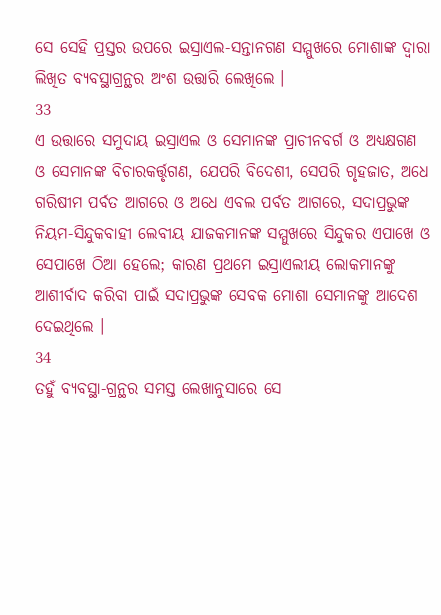ସେ ସେହି ପ୍ରସ୍ତର ଉପରେ ଇସ୍ରାଏଲ-ସନ୍ତାନଗଣ ସମ୍ମୁଖରେ ମୋଶାଙ୍କ ଦ୍ଵାରା ଲିଖିତ ବ୍ୟବସ୍ଥାଗ୍ରନ୍ଥର ଅଂଶ ଉତ୍ତାରି ଲେଖିଲେ ।
33
ଏ ଉତ୍ତାରେ ସମୁଦାୟ ଇସ୍ରାଏଲ ଓ ସେମାନଙ୍କ ପ୍ରାଚୀନବର୍ଗ ଓ ଅଧ୍ୟକ୍ଷଗଣ ଓ ସେମାନଙ୍କ ବିଚାରକର୍ତ୍ତୃଗଣ, ଯେପରି ବିଦେଶୀ, ସେପରି ଗୃହଜାତ, ଅଧେ ଗରିଷୀମ ପର୍ବତ ଆଗରେ ଓ ଅଧେ ଏବଲ ପର୍ବତ ଆଗରେ, ସଦାପ୍ରଭୁଙ୍କ ନିୟମ-ସିନ୍ଦୁକବାହୀ ଲେବୀୟ ଯାଜକମାନଙ୍କ ସମ୍ମୁଖରେ ସିନ୍ଦୁକର ଏପାଖେ ଓ ସେପାଖେ ଠିଆ ହେଲେ; କାରଣ ପ୍ରଥମେ ଇସ୍ରାଏଲୀୟ ଲୋକମାନଙ୍କୁ ଆଶୀର୍ବାଦ କରିବା ପାଇଁ ସଦାପ୍ରଭୁଙ୍କ ସେବକ ମୋଶା ସେମାନଙ୍କୁ ଆଦେଶ ଦେଇଥିଲେ ।
34
ତହୁଁ ବ୍ୟବସ୍ଥା-ଗ୍ରନ୍ଥର ସମସ୍ତ ଲେଖାନୁସାରେ ସେ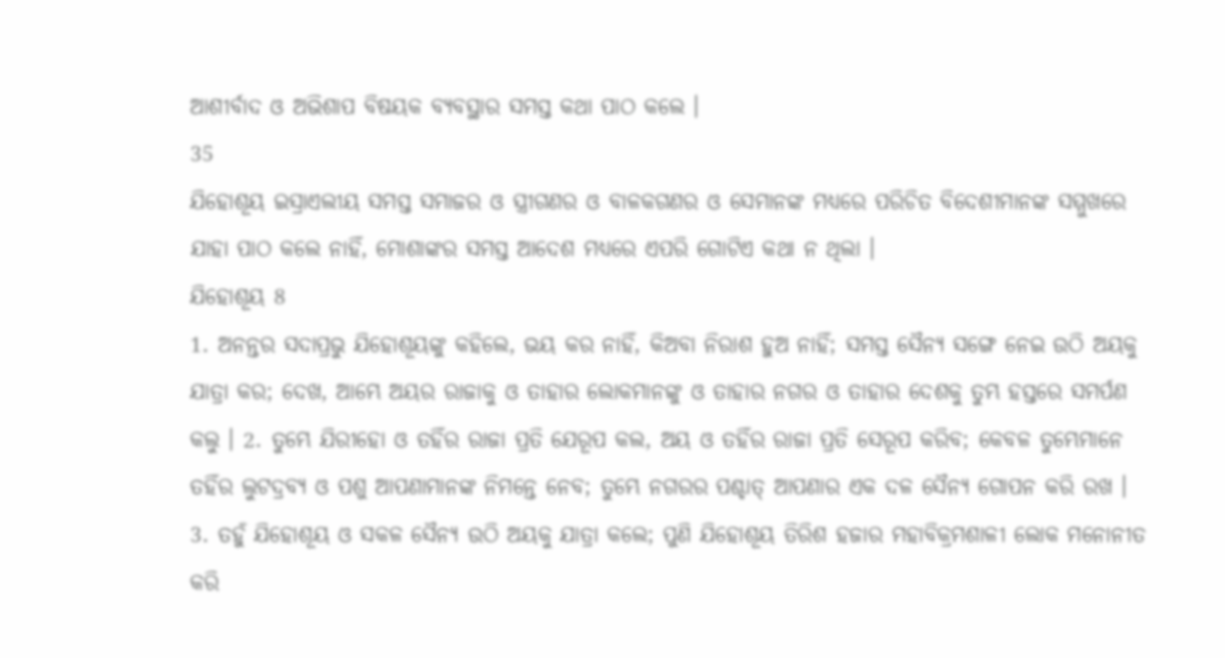ଆଶୀର୍ବାଦ ଓ ଅଭିଶାପ ବିଷୟକ ବ୍ୟବସ୍ଥାର ସମସ୍ତ କଥା ପାଠ କଲେ ।
35
ଯିହୋଶୂୟ ଇସ୍ରାଏଲୀୟ ସମସ୍ତ ସମାଜର ଓ ସ୍ତ୍ରୀଗଣର ଓ ବାଳକଗଣର ଓ ସେମାନଙ୍କ ମଧ୍ୟରେ ପରିଚିତ ବିଦେଶୀମାନଙ୍କ ସମ୍ମୁଖରେ ଯାହା ପାଠ କଲେ ନାହିଁ, ମୋଶାଙ୍କର ସମସ୍ତ ଆଦେଶ ମଧ୍ୟରେ ଏପରି ଗୋଟିଏ କଥା ନ ଥିଲା ।
ଯିହୋଶୂୟ 8
1. ଅନନ୍ତର ସଦାପ୍ରଭୁ ଯିହୋଶୂୟଙ୍କୁ କହିଲେ, ଭୟ କର ନାହିଁ, କିଅବା ନିରାଶ ହୁଅ ନାହିଁ; ସମସ୍ତ ସୈନ୍ୟ ସଙ୍ଗେ ନେଇ ଉଠି ଅୟକୁ ଯାତ୍ରା କର; ଦେଖ, ଆମ୍ଭେ ଅୟର ରାଜାକୁ ଓ ତାହାର ଲୋକମାନଙ୍କୁ ଓ ତାହାର ନଗର ଓ ତାହାର ଦେଶକୁ ତୁମ୍ଭ ହସ୍ତରେ ସମର୍ପଣ କଲୁ । 2. ତୁମ୍ଭେ ଯିରୀହୋ ଓ ତହିଁର ରାଜା ପ୍ରତି ଯେରୂପ କଲ, ଅୟ ଓ ତହିଁର ରାଜା ପ୍ରତି ସେରୂପ କରିବ; କେବଳ ତୁମ୍ଭେମାନେ ତହିଁର ଲୁଟଦ୍ରବ୍ୟ ଓ ପଶୁ ଆପଣାମାନଙ୍କ ନିମନ୍ତେ ନେବ; ତୁମ୍ଭେ ନଗରର ପଶ୍ଚାତ୍ ଆପଣାର ଏକ ଦଳ ସୈନ୍ୟ ଗୋପନ କରି ରଖ । 3. ତହୁଁ ଯିହୋଶୂୟ ଓ ସକଳ ସୈନ୍ୟ ଉଠି ଅୟକୁ ଯାତ୍ରା କଲେ; ପୁଣି ଯିହୋଶୂୟ ତିରିଶ ହଜାର ମହାବିକ୍ରମଶାଳୀ ଲୋକ ମନୋନୀତ କରି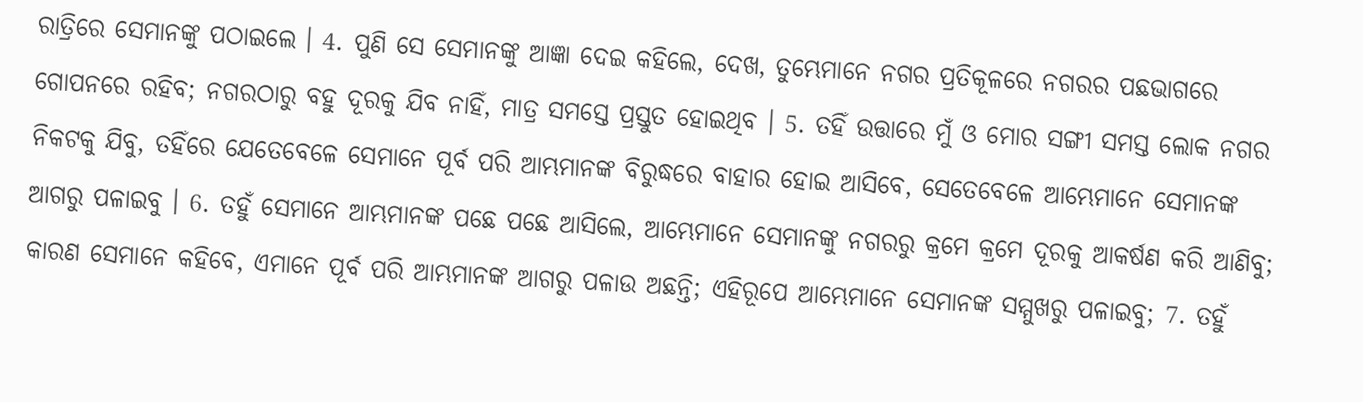ରାତ୍ରିରେ ସେମାନଙ୍କୁ ପଠାଇଲେ । 4. ପୁଣି ସେ ସେମାନଙ୍କୁ ଆଜ୍ଞା ଦେଇ କହିଲେ, ଦେଖ, ତୁମ୍ଭେମାନେ ନଗର ପ୍ରତିକୂଳରେ ନଗରର ପଛଭାଗରେ ଗୋପନରେ ରହିବ; ନଗରଠାରୁ ବହୁ ଦୂରକୁ ଯିବ ନାହିଁ, ମାତ୍ର ସମସ୍ତେ ପ୍ରସ୍ତୁତ ହୋଇଥିବ । 5. ତହିଁ ଉତ୍ତାରେ ମୁଁ ଓ ମୋର ସଙ୍ଗୀ ସମସ୍ତ ଲୋକ ନଗର ନିକଟକୁ ଯିବୁ, ତହିଁରେ ଯେତେବେଳେ ସେମାନେ ପୂର୍ବ ପରି ଆମ୍ଭମାନଙ୍କ ବିରୁଦ୍ଧରେ ବାହାର ହୋଇ ଆସିବେ, ସେତେବେଳେ ଆମ୍ଭେମାନେ ସେମାନଙ୍କ ଆଗରୁ ପଳାଇବୁ । 6. ତହୁଁ ସେମାନେ ଆମ୍ଭମାନଙ୍କ ପଛେ ପଛେ ଆସିଲେ, ଆମ୍ଭେମାନେ ସେମାନଙ୍କୁ ନଗରରୁ କ୍ରମେ କ୍ରମେ ଦୂରକୁ ଆକର୍ଷଣ କରି ଆଣିବୁ; କାରଣ ସେମାନେ କହିବେ, ଏମାନେ ପୂର୍ବ ପରି ଆମ୍ଭମାନଙ୍କ ଆଗରୁ ପଳାଉ ଅଛନ୍ତି; ଏହିରୂପେ ଆମ୍ଭେମାନେ ସେମାନଙ୍କ ସମ୍ମୁଖରୁ ପଳାଇବୁ; 7. ତହୁଁ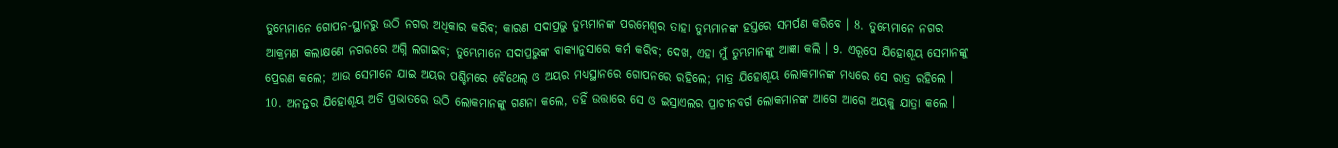ତୁମ୍ଭେମାନେ ଗୋପନ-ସ୍ଥାନରୁ ଉଠି ନଗର ଅଧିକାର କରିବ; କାରଣ ସଦାପ୍ରଭୁ ତୁମ୍ଭମାନଙ୍କ ପରମେଶ୍ଵର ତାହା ତୁମ୍ଭମାନଙ୍କ ହସ୍ତରେ ସମର୍ପଣ କରିବେ । 8. ତୁମ୍ଭେମାନେ ନଗର ଆକ୍ରମଣ କଲାକ୍ଷଣେ ନଗରରେ ଅଗ୍ନି ଲଗାଇବ; ତୁମ୍ଭେମାନେ ସଦାପ୍ରଭୁଙ୍କ ବାକ୍ୟାନୁସାରେ କର୍ମ କରିବ; ଦେଖ, ଏହା ମୁଁ ତୁମ୍ଭମାନଙ୍କୁ ଆଜ୍ଞା କଲି । 9. ଏରୂପେ ଯିହୋଶୂୟ ସେମାନଙ୍କୁ ପ୍ରେରଣ କଲେ; ଆଉ ସେମାନେ ଯାଇ ଅୟର ପଶ୍ଚିମରେ ବୈଥେଲ୍ ଓ ଅୟର ମଧ୍ୟସ୍ଥାନରେ ଗୋପନରେ ରହିଲେ; ମାତ୍ର ଯିହୋଶୂୟ ଲୋକମାନଙ୍କ ମଧ୍ୟରେ ସେ ରାତ୍ର ରହିଲେ । 10. ଅନନ୍ତର ଯିହୋଶୂୟ ଅତି ପ୍ରଭାତରେ ଉଠି ଲୋକମାନଙ୍କୁ ଗଣନା କଲେ, ତହିଁ ଉତ୍ତାରେ ସେ ଓ ଇସ୍ରାଏଲର ପ୍ରାଚୀନବର୍ଗ ଲୋକମାନଙ୍କ ଆଗେ ଆଗେ ଅୟକୁ ଯାତ୍ରା କଲେ ।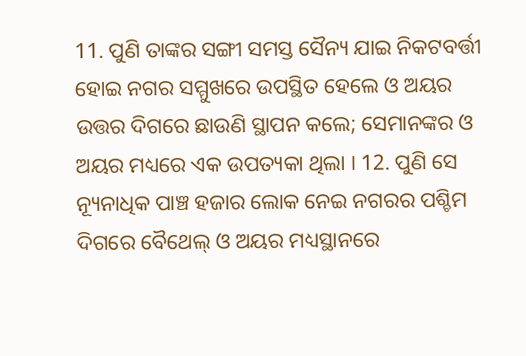11. ପୁଣି ତାଙ୍କର ସଙ୍ଗୀ ସମସ୍ତ ସୈନ୍ୟ ଯାଇ ନିକଟବର୍ତ୍ତୀ ହୋଇ ନଗର ସମ୍ମୁଖରେ ଉପସ୍ଥିତ ହେଲେ ଓ ଅୟର ଉତ୍ତର ଦିଗରେ ଛାଉଣି ସ୍ଥାପନ କଲେ; ସେମାନଙ୍କର ଓ ଅୟର ମଧ୍ୟରେ ଏକ ଉପତ୍ୟକା ଥିଲା । 12. ପୁଣି ସେ ନ୍ୟୂନାଧିକ ପାଞ୍ଚ ହଜାର ଲୋକ ନେଇ ନଗରର ପଶ୍ଚିମ ଦିଗରେ ବୈଥେଲ୍ ଓ ଅୟର ମଧ୍ୟସ୍ଥାନରେ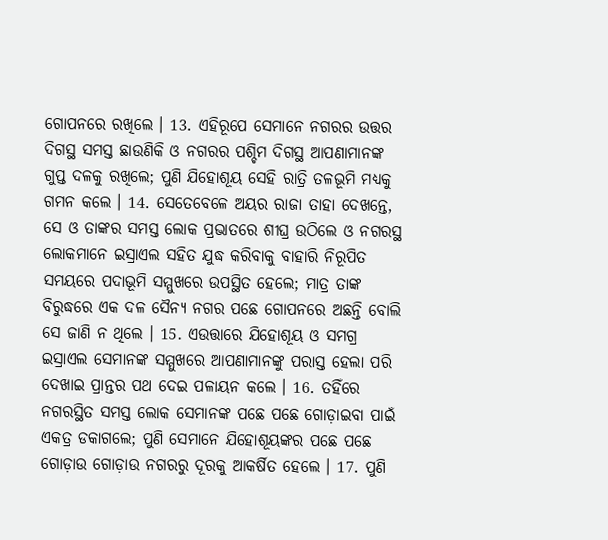ଗୋପନରେ ରଖିଲେ । 13. ଏହିରୂପେ ସେମାନେ ନଗରର ଉତ୍ତର ଦିଗସ୍ଥ ସମସ୍ତ ଛାଉଣିକି ଓ ନଗରର ପଶ୍ଚିମ ଦିଗସ୍ଥ ଆପଣାମାନଙ୍କ ଗୁପ୍ତ ଦଳକୁ ରଖିଲେ; ପୁଣି ଯିହୋଶୂୟ ସେହି ରାତ୍ରି ତଳଭୂମି ମଧ୍ୟକୁ ଗମନ କଲେ । 14. ସେତେବେଳେ ଅୟର ରାଜା ତାହା ଦେଖନ୍ତେ, ସେ ଓ ତାଙ୍କର ସମସ୍ତ ଲୋକ ପ୍ରଭାତରେ ଶୀଘ୍ର ଉଠିଲେ ଓ ନଗରସ୍ଥ ଲୋକମାନେ ଇସ୍ରାଏଲ ସହିତ ଯୁଦ୍ଧ କରିବାକୁ ବାହାରି ନିରୂପିତ ସମୟରେ ପଦାଭୂମି ସମ୍ମୁଖରେ ଉପସ୍ଥିତ ହେଲେ; ମାତ୍ର ତାଙ୍କ ବିରୁଦ୍ଧରେ ଏକ ଦଳ ସୈନ୍ୟ ନଗର ପଛେ ଗୋପନରେ ଅଛନ୍ତି ବୋଲି ସେ ଜାଣି ନ ଥିଲେ । 15. ଏଉତ୍ତାରେ ଯିହୋଶୂୟ ଓ ସମଗ୍ର ଇସ୍ରାଏଲ ସେମାନଙ୍କ ସମ୍ମୁଖରେ ଆପଣାମାନଙ୍କୁ ପରାସ୍ତ ହେଲା ପରି ଦେଖାଇ ପ୍ରାନ୍ତର ପଥ ଦେଇ ପଳାୟନ କଲେ । 16. ତହିଁରେ ନଗରସ୍ଥିତ ସମସ୍ତ ଲୋକ ସେମାନଙ୍କ ପଛେ ପଛେ ଗୋଡ଼ାଇବା ପାଇଁ ଏକତ୍ର ଡକାଗଲେ; ପୁଣି ସେମାନେ ଯିହୋଶୂୟଙ୍କର ପଛେ ପଛେ ଗୋଡ଼ାଉ ଗୋଡ଼ାଉ ନଗରରୁ ଦୂରକୁ ଆକର୍ଷିତ ହେଲେ । 17. ପୁଣି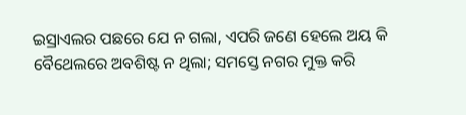ଇସ୍ରାଏଲର ପଛରେ ଯେ ନ ଗଲା, ଏପରି ଜଣେ ହେଲେ ଅୟ କି ବୈଥେଲରେ ଅବଶିଷ୍ଟ ନ ଥିଲା; ସମସ୍ତେ ନଗର ମୁକ୍ତ କରି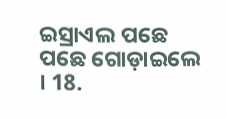ଇସ୍ରାଏଲ ପଛେ ପଛେ ଗୋଡ଼ାଇଲେ । 18.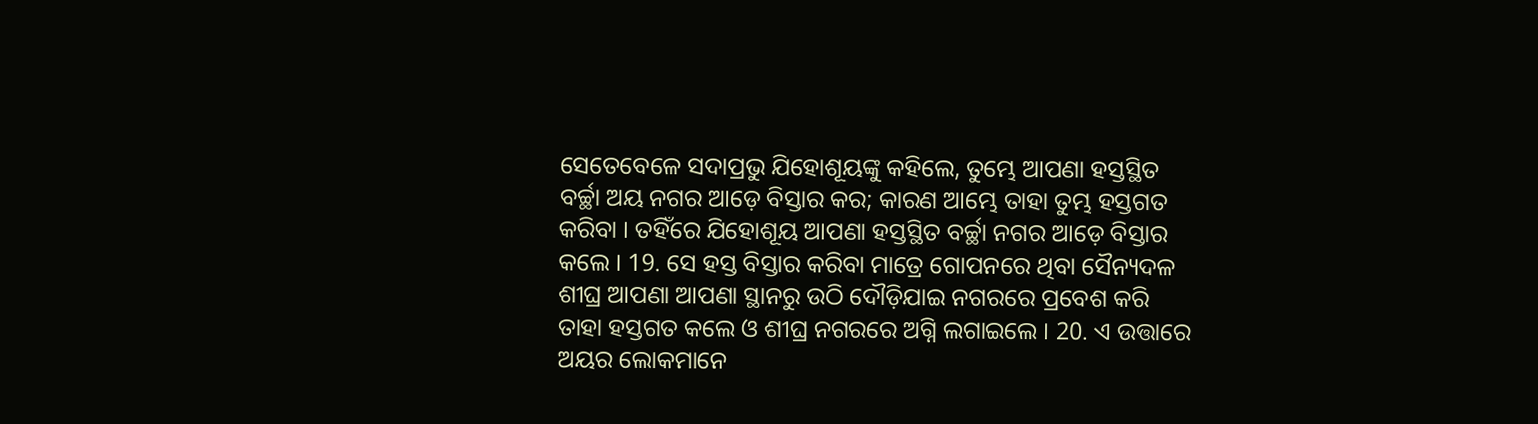ସେତେବେଳେ ସଦାପ୍ରଭୁ ଯିହୋଶୂୟଙ୍କୁ କହିଲେ, ତୁମ୍ଭେ ଆପଣା ହସ୍ତସ୍ଥିତ ବର୍ଚ୍ଛା ଅୟ ନଗର ଆଡ଼େ ବିସ୍ତାର କର; କାରଣ ଆମ୍ଭେ ତାହା ତୁମ୍ଭ ହସ୍ତଗତ କରିବା । ତହିଁରେ ଯିହୋଶୂୟ ଆପଣା ହସ୍ତସ୍ଥିତ ବର୍ଚ୍ଛା ନଗର ଆଡ଼େ ବିସ୍ତାର କଲେ । 19. ସେ ହସ୍ତ ବିସ୍ତାର କରିବା ମାତ୍ରେ ଗୋପନରେ ଥିବା ସୈନ୍ୟଦଳ ଶୀଘ୍ର ଆପଣା ଆପଣା ସ୍ଥାନରୁ ଉଠି ଦୌଡ଼ିଯାଇ ନଗରରେ ପ୍ରବେଶ କରି ତାହା ହସ୍ତଗତ କଲେ ଓ ଶୀଘ୍ର ନଗରରେ ଅଗ୍ନି ଲଗାଇଲେ । 20. ଏ ଉତ୍ତାରେ ଅୟର ଲୋକମାନେ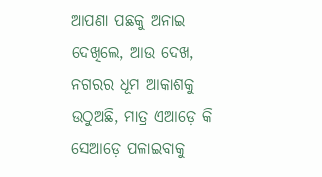ଆପଣା ପଛକୁ ଅନାଇ ଦେଖିଲେ, ଆଉ ଦେଖ, ନଗରର ଧୂମ ଆକାଶକୁ ଉଠୁଅଛି, ମାତ୍ର ଏଆଡ଼େ କି ସେଆଡ଼େ ପଳାଇବାକୁ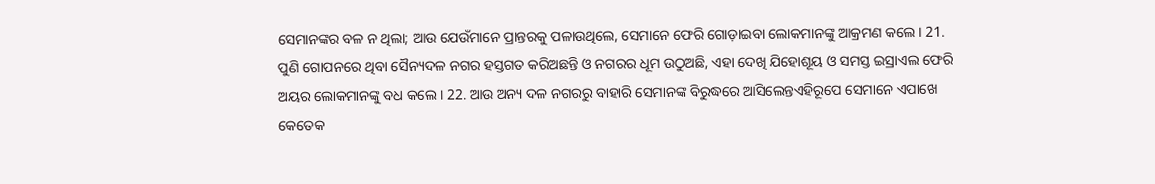ସେମାନଙ୍କର ବଳ ନ ଥିଲା; ଆଉ ଯେଉଁମାନେ ପ୍ରାନ୍ତରକୁ ପଳାଉଥିଲେ, ସେମାନେ ଫେରି ଗୋଡ଼ାଇବା ଲୋକମାନଙ୍କୁ ଆକ୍ରମଣ କଲେ । 21. ପୁଣି ଗୋପନରେ ଥିବା ସୈନ୍ୟଦଳ ନଗର ହସ୍ତଗତ କରିଅଛନ୍ତି ଓ ନଗରର ଧୂମ ଉଠୁଅଛି, ଏହା ଦେଖି ଯିହୋଶୂୟ ଓ ସମସ୍ତ ଇସ୍ରାଏଲ ଫେରି ଅୟର ଲୋକମାନଙ୍କୁ ବଧ କଲେ । 22. ଆଉ ଅନ୍ୟ ଦଳ ନଗରରୁ ବାହାରି ସେମାନଙ୍କ ବିରୁଦ୍ଧରେ ଆସିଲେନ୍ତଏହିରୂପେ ସେମାନେ ଏପାଖେ କେତେକ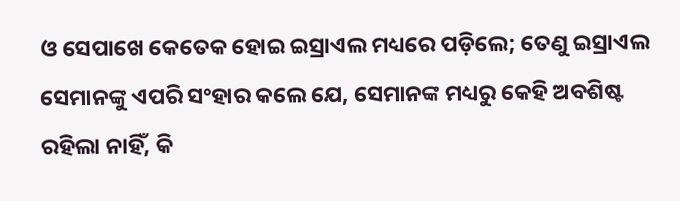ଓ ସେପାଖେ କେତେକ ହୋଇ ଇସ୍ରାଏଲ ମଧ୍ୟରେ ପଡ଼ିଲେ; ତେଣୁ ଇସ୍ରାଏଲ ସେମାନଙ୍କୁ ଏପରି ସଂହାର କଲେ ଯେ, ସେମାନଙ୍କ ମଧ୍ୟରୁ କେହି ଅବଶିଷ୍ଟ ରହିଲା ନାହିଁ, କି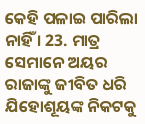କେହି ପଳାଇ ପାରିଲା ନାହିଁ । 23. ମାତ୍ର ସେମାନେ ଅୟର ରାଜାଙ୍କୁ ଜୀବିତ ଧରି ଯିହୋଶୂୟଙ୍କ ନିକଟକୁ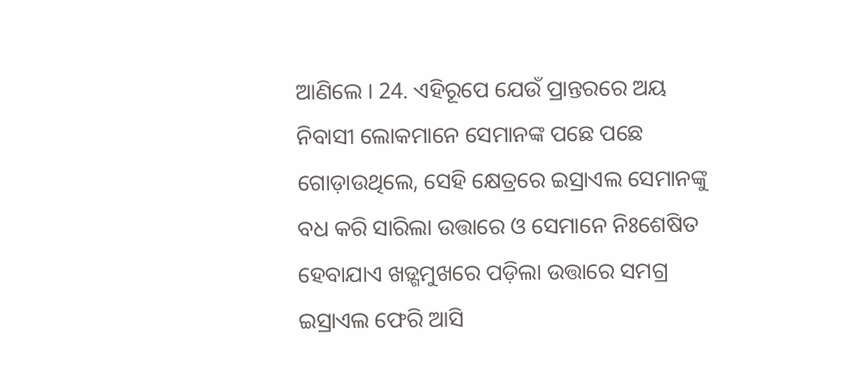ଆଣିଲେ । 24. ଏହିରୂପେ ଯେଉଁ ପ୍ରାନ୍ତରରେ ଅୟ ନିବାସୀ ଲୋକମାନେ ସେମାନଙ୍କ ପଛେ ପଛେ ଗୋଡ଼ାଉଥିଲେ, ସେହି କ୍ଷେତ୍ରରେ ଇସ୍ରାଏଲ ସେମାନଙ୍କୁ ବଧ କରି ସାରିଲା ଉତ୍ତାରେ ଓ ସେମାନେ ନିଃଶେଷିତ ହେବାଯାଏ ଖଡ଼୍ଗମୁଖରେ ପଡ଼ିଲା ଉତ୍ତାରେ ସମଗ୍ର ଇସ୍ରାଏଲ ଫେରି ଆସି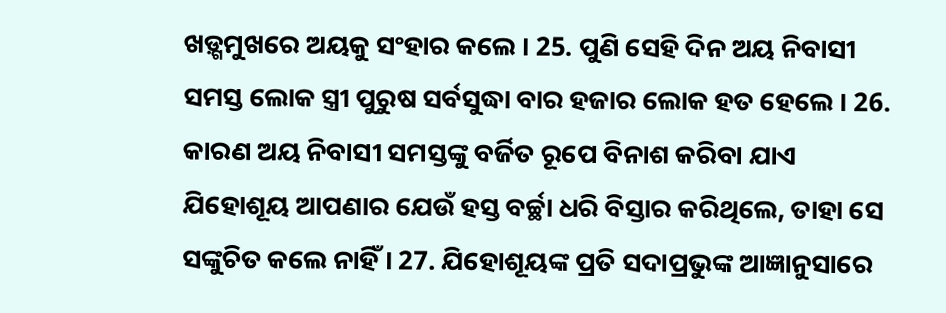ଖଡ଼୍ଗମୁଖରେ ଅୟକୁ ସଂହାର କଲେ । 25. ପୁଣି ସେହି ଦିନ ଅୟ ନିବାସୀ ସମସ୍ତ ଲୋକ ସ୍ତ୍ରୀ ପୁରୁଷ ସର୍ବସୁଦ୍ଧା ବାର ହଜାର ଲୋକ ହତ ହେଲେ । 26. କାରଣ ଅୟ ନିବାସୀ ସମସ୍ତଙ୍କୁ ବର୍ଜିତ ରୂପେ ବିନାଶ କରିବା ଯାଏ ଯିହୋଶୂୟ ଆପଣାର ଯେଉଁ ହସ୍ତ ବର୍ଚ୍ଛା ଧରି ବିସ୍ତାର କରିଥିଲେ, ତାହା ସେ ସଙ୍କୁଚିତ କଲେ ନାହିଁ । 27. ଯିହୋଶୂୟଙ୍କ ପ୍ରତି ସଦାପ୍ରଭୁଙ୍କ ଆଜ୍ଞାନୁସାରେ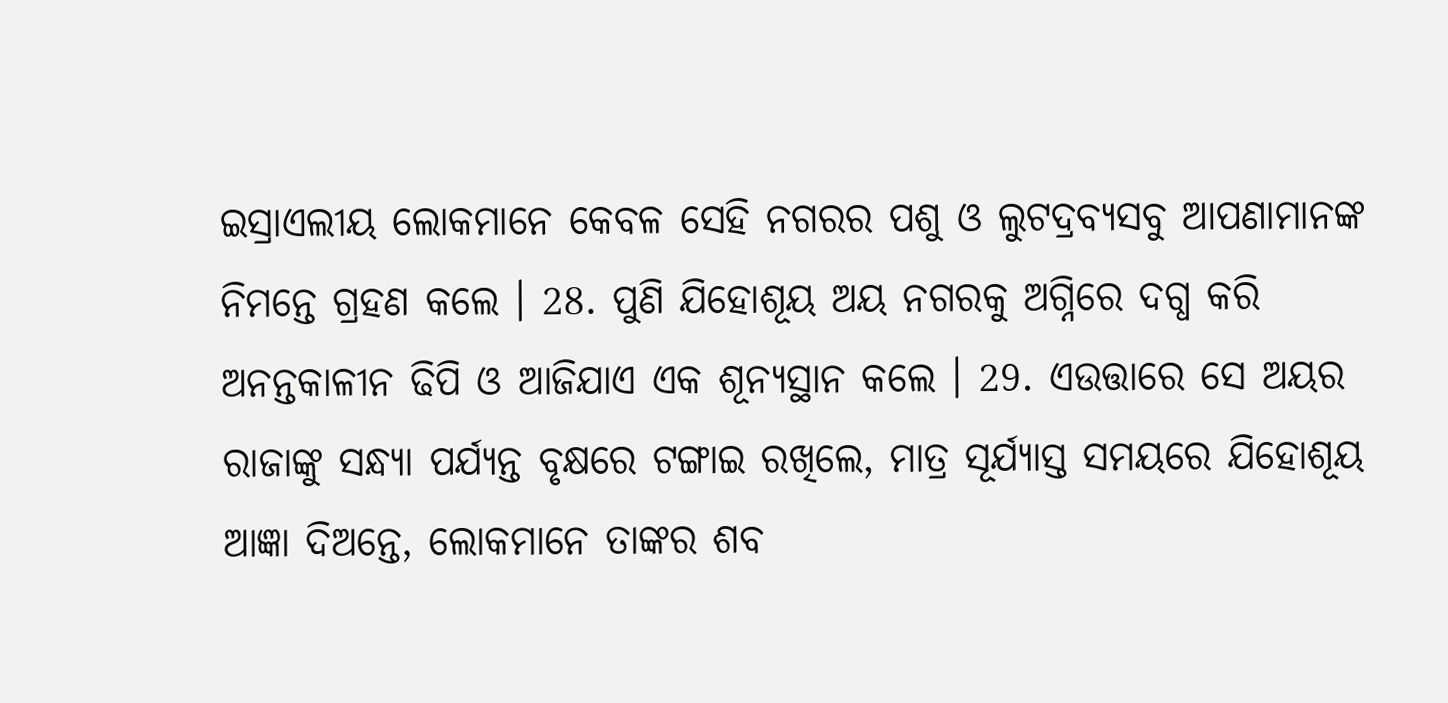ଇସ୍ରାଏଲୀୟ ଲୋକମାନେ କେବଳ ସେହି ନଗରର ପଶୁ ଓ ଲୁଟଦ୍ରବ୍ୟସବୁ ଆପଣାମାନଙ୍କ ନିମନ୍ତେ ଗ୍ରହଣ କଲେ । 28. ପୁଣି ଯିହୋଶୂୟ ଅୟ ନଗରକୁ ଅଗ୍ନିରେ ଦଗ୍ଧ କରି ଅନନ୍ତକାଳୀନ ଢିପି ଓ ଆଜିଯାଏ ଏକ ଶୂନ୍ୟସ୍ଥାନ କଲେ । 29. ଏଉତ୍ତାରେ ସେ ଅୟର ରାଜାଙ୍କୁ ସନ୍ଧ୍ୟା ପର୍ଯ୍ୟନ୍ତ ବୃକ୍ଷରେ ଟଙ୍ଗାଇ ରଖିଲେ, ମାତ୍ର ସୂର୍ଯ୍ୟାସ୍ତ ସମୟରେ ଯିହୋଶୂୟ ଆଜ୍ଞା ଦିଅନ୍ତେ, ଲୋକମାନେ ତାଙ୍କର ଶବ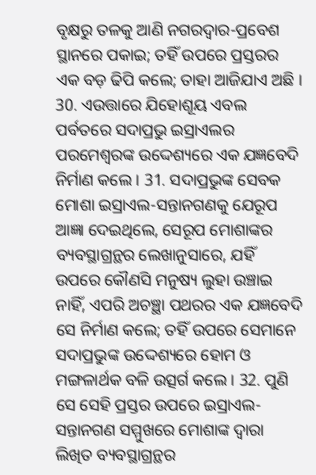ବୃକ୍ଷରୁ ତଳକୁ ଆଣି ନଗରଦ୍ଵାର-ପ୍ରବେଶ ସ୍ଥାନରେ ପକାଇ; ତହିଁ ଉପରେ ପ୍ରସ୍ତରର ଏକ ବଡ଼ ଢିପି କଲେ; ତାହା ଆଜିଯାଏ ଅଛି । 30. ଏଉତ୍ତାରେ ଯିହୋଶୂୟ ଏବଲ ପର୍ବତରେ ସଦାପ୍ରଭୁ ଇସ୍ରାଏଲର ପରମେଶ୍ଵରଙ୍କ ଉଦ୍ଦେଶ୍ୟରେ ଏକ ଯଜ୍ଞବେଦି ନିର୍ମାଣ କଲେ । 31. ସଦାପ୍ରଭୁଙ୍କ ସେବକ ମୋଶା ଇସ୍ରାଏଲ-ସନ୍ତାନଗଣକୁ ଯେରୂପ ଆଜ୍ଞା ଦେଇଥିଲେ, ସେରୂପ ମୋଶାଙ୍କର ବ୍ୟବସ୍ଥାଗ୍ରନ୍ଥର ଲେଖାନୁସାରେ, ଯହିଁ ଉପରେ କୌଣସି ମନୁଷ୍ୟ ଲୁହା ଉଞ୍ଚାଇ ନାହିଁ, ଏପରି ଅଚଞ୍ଛା ପଥରର ଏକ ଯଜ୍ଞବେଦି ସେ ନିର୍ମାଣ କଲେ; ତହିଁ ଉପରେ ସେମାନେ ସଦାପ୍ରଭୁଙ୍କ ଉଦ୍ଦେଶ୍ୟରେ ହୋମ ଓ ମଙ୍ଗଳାର୍ଥକ ବଳି ଉତ୍ସର୍ଗ କଲେ । 32. ପୁଣି ସେ ସେହି ପ୍ରସ୍ତର ଉପରେ ଇସ୍ରାଏଲ-ସନ୍ତାନଗଣ ସମ୍ମୁଖରେ ମୋଶାଙ୍କ ଦ୍ଵାରା ଲିଖିତ ବ୍ୟବସ୍ଥାଗ୍ରନ୍ଥର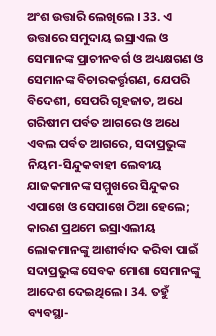ଅଂଶ ଉତ୍ତାରି ଲେଖିଲେ । 33. ଏ ଉତ୍ତାରେ ସମୁଦାୟ ଇସ୍ରାଏଲ ଓ ସେମାନଙ୍କ ପ୍ରାଚୀନବର୍ଗ ଓ ଅଧ୍ୟକ୍ଷଗଣ ଓ ସେମାନଙ୍କ ବିଚାରକର୍ତ୍ତୃଗଣ, ଯେପରି ବିଦେଶୀ, ସେପରି ଗୃହଜାତ, ଅଧେ ଗରିଷୀମ ପର୍ବତ ଆଗରେ ଓ ଅଧେ ଏବଲ ପର୍ବତ ଆଗରେ, ସଦାପ୍ରଭୁଙ୍କ ନିୟମ-ସିନ୍ଦୁକବାହୀ ଲେବୀୟ ଯାଜକମାନଙ୍କ ସମ୍ମୁଖରେ ସିନ୍ଦୁକର ଏପାଖେ ଓ ସେପାଖେ ଠିଆ ହେଲେ; କାରଣ ପ୍ରଥମେ ଇସ୍ରାଏଲୀୟ ଲୋକମାନଙ୍କୁ ଆଶୀର୍ବାଦ କରିବା ପାଇଁ ସଦାପ୍ରଭୁଙ୍କ ସେବକ ମୋଶା ସେମାନଙ୍କୁ ଆଦେଶ ଦେଇଥିଲେ । 34. ତହୁଁ ବ୍ୟବସ୍ଥା-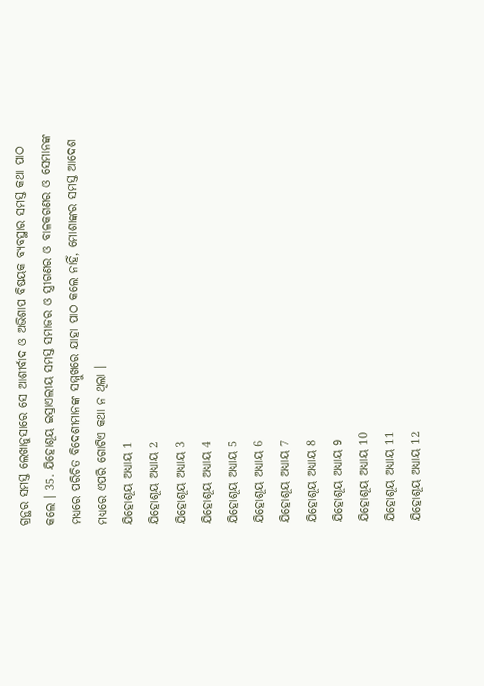ଗ୍ରନ୍ଥର ସମସ୍ତ ଲେଖାନୁସାରେ ସେ ଆଶୀର୍ବାଦ ଓ ଅଭିଶାପ ବିଷୟକ ବ୍ୟବସ୍ଥାର ସମସ୍ତ କଥା ପାଠ କଲେ । 35. ଯିହୋଶୂୟ ଇସ୍ରାଏଲୀୟ ସମସ୍ତ ସମାଜର ଓ ସ୍ତ୍ରୀଗଣର ଓ ବାଳକଗଣର ଓ ସେମାନଙ୍କ ମଧ୍ୟରେ ପରିଚିତ ବିଦେଶୀମାନଙ୍କ ସମ୍ମୁଖରେ ଯାହା ପାଠ କଲେ ନାହିଁ, ମୋଶାଙ୍କର ସମସ୍ତ ଆଦେଶ ମଧ୍ୟରେ ଏପରି ଗୋଟିଏ କଥା ନ ଥିଲା ।
ଯିହୋଶୂୟ ଅଧ୍ୟାୟ 1
ଯିହୋଶୂୟ ଅଧ୍ୟାୟ 2
ଯିହୋଶୂୟ ଅଧ୍ୟାୟ 3
ଯିହୋଶୂୟ ଅଧ୍ୟାୟ 4
ଯିହୋଶୂୟ ଅଧ୍ୟାୟ 5
ଯିହୋଶୂୟ ଅଧ୍ୟାୟ 6
ଯିହୋଶୂୟ ଅଧ୍ୟାୟ 7
ଯିହୋଶୂୟ ଅଧ୍ୟାୟ 8
ଯିହୋଶୂୟ ଅଧ୍ୟାୟ 9
ଯିହୋଶୂୟ ଅଧ୍ୟାୟ 10
ଯିହୋଶୂୟ ଅଧ୍ୟାୟ 11
ଯିହୋଶୂୟ ଅଧ୍ୟାୟ 12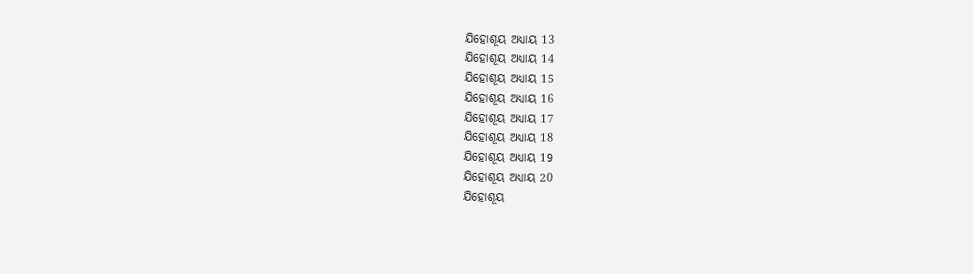ଯିହୋଶୂୟ ଅଧ୍ୟାୟ 13
ଯିହୋଶୂୟ ଅଧ୍ୟାୟ 14
ଯିହୋଶୂୟ ଅଧ୍ୟାୟ 15
ଯିହୋଶୂୟ ଅଧ୍ୟାୟ 16
ଯିହୋଶୂୟ ଅଧ୍ୟାୟ 17
ଯିହୋଶୂୟ ଅଧ୍ୟାୟ 18
ଯିହୋଶୂୟ ଅଧ୍ୟାୟ 19
ଯିହୋଶୂୟ ଅଧ୍ୟାୟ 20
ଯିହୋଶୂୟ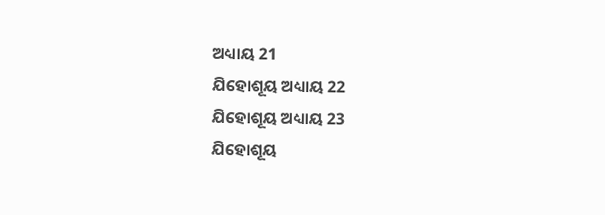ଅଧ୍ୟାୟ 21
ଯିହୋଶୂୟ ଅଧ୍ୟାୟ 22
ଯିହୋଶୂୟ ଅଧ୍ୟାୟ 23
ଯିହୋଶୂୟ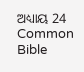ଅଧ୍ୟାୟ 24
Common Bible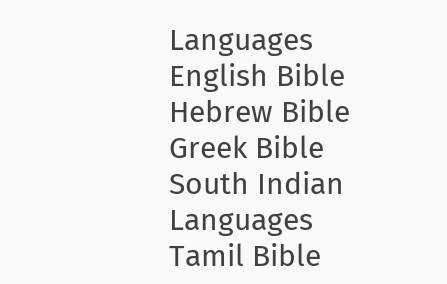Languages
English Bible
Hebrew Bible
Greek Bible
South Indian Languages
Tamil Bible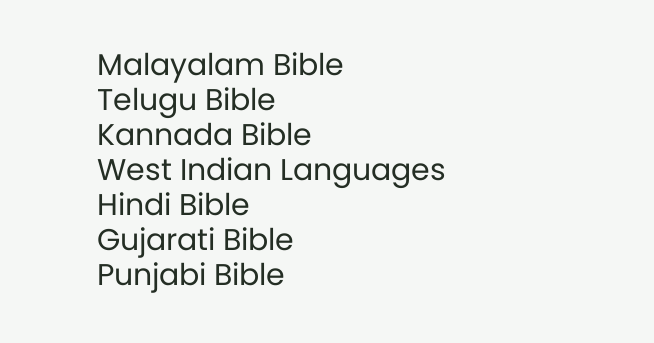Malayalam Bible
Telugu Bible
Kannada Bible
West Indian Languages
Hindi Bible
Gujarati Bible
Punjabi Bible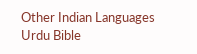Other Indian Languages
Urdu Bible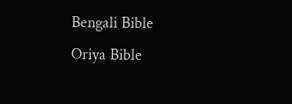Bengali Bible
Oriya Bible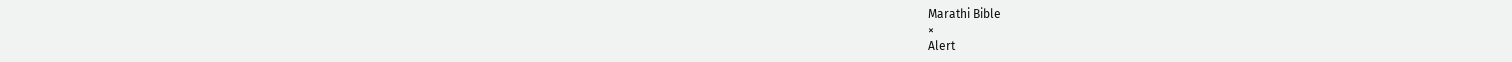Marathi Bible
×
Alert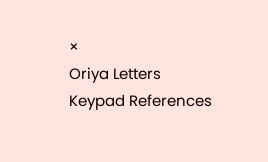×
Oriya Letters Keypad References